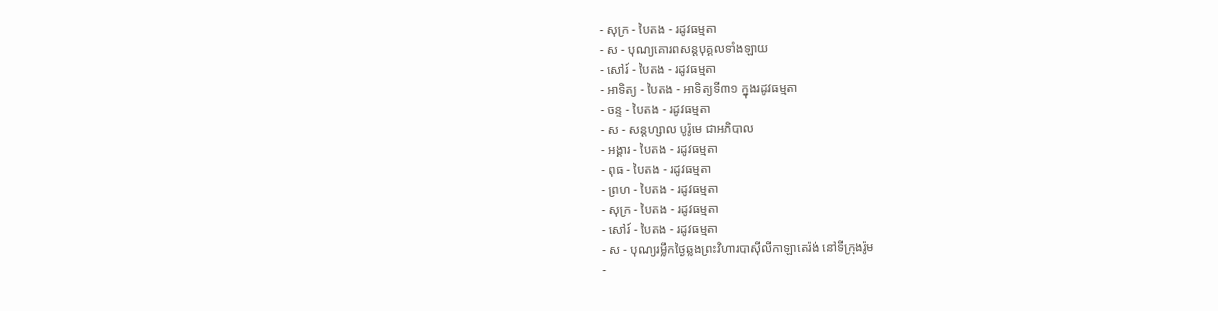- សុក្រ - បៃតង - រដូវធម្មតា
- ស - បុណ្យគោរពសន្ដបុគ្គលទាំងឡាយ
- សៅរ៍ - បៃតង - រដូវធម្មតា
- អាទិត្យ - បៃតង - អាទិត្យទី៣១ ក្នុងរដូវធម្មតា
- ចន្ទ - បៃតង - រដូវធម្មតា
- ស - សន្ដហ្សាល បូរ៉ូមេ ជាអភិបាល
- អង្គារ - បៃតង - រដូវធម្មតា
- ពុធ - បៃតង - រដូវធម្មតា
- ព្រហ - បៃតង - រដូវធម្មតា
- សុក្រ - បៃតង - រដូវធម្មតា
- សៅរ៍ - បៃតង - រដូវធម្មតា
- ស - បុណ្យរម្លឹកថ្ងៃឆ្លងព្រះវិហារបាស៊ីលីកាឡាតេរ៉ង់ នៅទីក្រុងរ៉ូម
-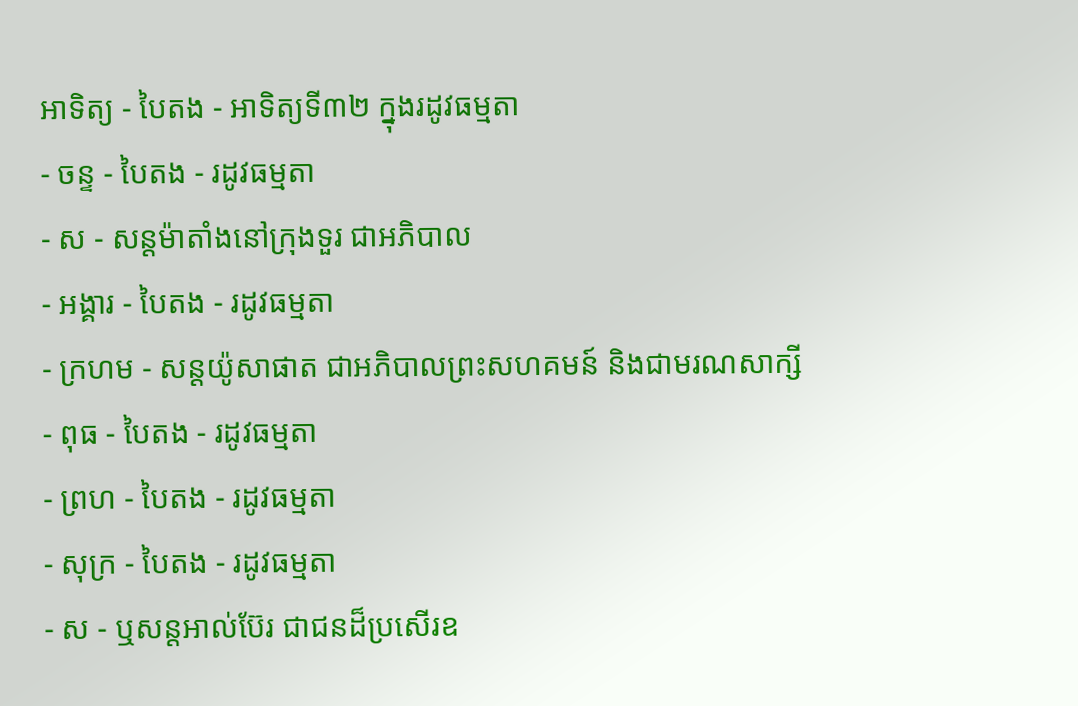អាទិត្យ - បៃតង - អាទិត្យទី៣២ ក្នុងរដូវធម្មតា
- ចន្ទ - បៃតង - រដូវធម្មតា
- ស - សន្ដម៉ាតាំងនៅក្រុងទួរ ជាអភិបាល
- អង្គារ - បៃតង - រដូវធម្មតា
- ក្រហម - សន្ដយ៉ូសាផាត ជាអភិបាលព្រះសហគមន៍ និងជាមរណសាក្សី
- ពុធ - បៃតង - រដូវធម្មតា
- ព្រហ - បៃតង - រដូវធម្មតា
- សុក្រ - បៃតង - រដូវធម្មតា
- ស - ឬសន្ដអាល់ប៊ែរ ជាជនដ៏ប្រសើរឧ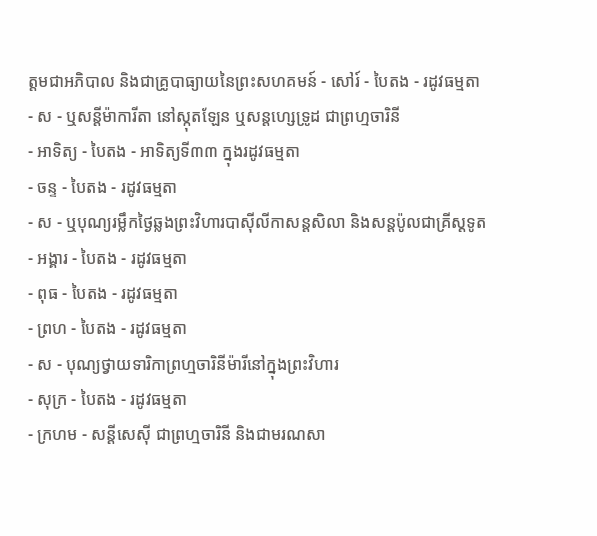ត្ដមជាអភិបាល និងជាគ្រូបាធ្យាយនៃព្រះសហគមន៍ - សៅរ៍ - បៃតង - រដូវធម្មតា
- ស - ឬសន្ដីម៉ាការីតា នៅស្កុតឡែន ឬសន្ដហ្សេទ្រូដ ជាព្រហ្មចារិនី
- អាទិត្យ - បៃតង - អាទិត្យទី៣៣ ក្នុងរដូវធម្មតា
- ចន្ទ - បៃតង - រដូវធម្មតា
- ស - ឬបុណ្យរម្លឹកថ្ងៃឆ្លងព្រះវិហារបាស៊ីលីកាសន្ដសិលា និងសន្ដប៉ូលជាគ្រីស្ដទូត
- អង្គារ - បៃតង - រដូវធម្មតា
- ពុធ - បៃតង - រដូវធម្មតា
- ព្រហ - បៃតង - រដូវធម្មតា
- ស - បុណ្យថ្វាយទារិកាព្រហ្មចារិនីម៉ារីនៅក្នុងព្រះវិហារ
- សុក្រ - បៃតង - រដូវធម្មតា
- ក្រហម - សន្ដីសេស៊ី ជាព្រហ្មចារិនី និងជាមរណសា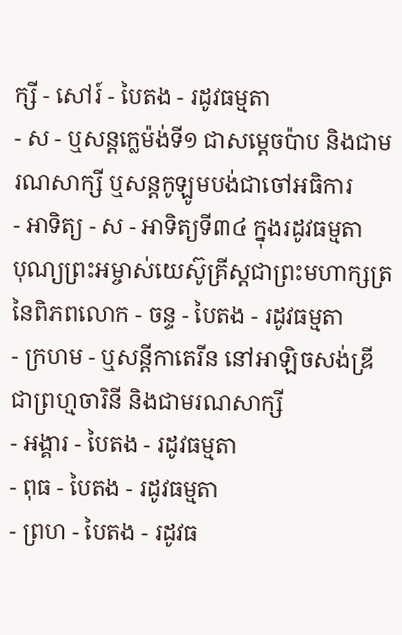ក្សី - សៅរ៍ - បៃតង - រដូវធម្មតា
- ស - ឬសន្ដក្លេម៉ង់ទី១ ជាសម្ដេចប៉ាប និងជាមរណសាក្សី ឬសន្ដកូឡូមបង់ជាចៅអធិការ
- អាទិត្យ - ស - អាទិត្យទី៣៤ ក្នុងរដូវធម្មតា
បុណ្យព្រះអម្ចាស់យេស៊ូគ្រីស្ដជាព្រះមហាក្សត្រនៃពិភពលោក - ចន្ទ - បៃតង - រដូវធម្មតា
- ក្រហម - ឬសន្ដីកាតេរីន នៅអាឡិចសង់ឌ្រី ជាព្រហ្មចារិនី និងជាមរណសាក្សី
- អង្គារ - បៃតង - រដូវធម្មតា
- ពុធ - បៃតង - រដូវធម្មតា
- ព្រហ - បៃតង - រដូវធ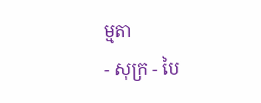ម្មតា
- សុក្រ - បៃ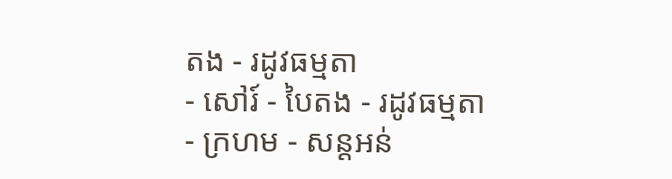តង - រដូវធម្មតា
- សៅរ៍ - បៃតង - រដូវធម្មតា
- ក្រហម - សន្ដអន់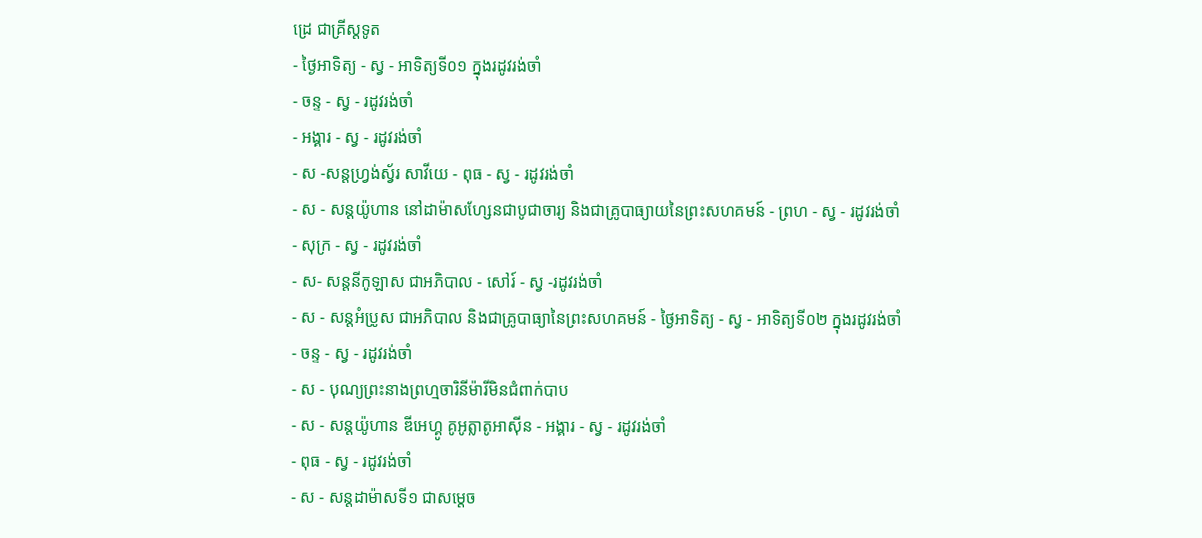ដ្រេ ជាគ្រីស្ដទូត
- ថ្ងៃអាទិត្យ - ស្វ - អាទិត្យទី០១ ក្នុងរដូវរង់ចាំ
- ចន្ទ - ស្វ - រដូវរង់ចាំ
- អង្គារ - ស្វ - រដូវរង់ចាំ
- ស -សន្ដហ្វ្រង់ស្វ័រ សាវីយេ - ពុធ - ស្វ - រដូវរង់ចាំ
- ស - សន្ដយ៉ូហាន នៅដាម៉ាសហ្សែនជាបូជាចារ្យ និងជាគ្រូបាធ្យាយនៃព្រះសហគមន៍ - ព្រហ - ស្វ - រដូវរង់ចាំ
- សុក្រ - ស្វ - រដូវរង់ចាំ
- ស- សន្ដនីកូឡាស ជាអភិបាល - សៅរ៍ - ស្វ -រដូវរង់ចាំ
- ស - សន្ដអំប្រូស ជាអភិបាល និងជាគ្រូបាធ្យានៃព្រះសហគមន៍ - ថ្ងៃអាទិត្យ - ស្វ - អាទិត្យទី០២ ក្នុងរដូវរង់ចាំ
- ចន្ទ - ស្វ - រដូវរង់ចាំ
- ស - បុណ្យព្រះនាងព្រហ្មចារិនីម៉ារីមិនជំពាក់បាប
- ស - សន្ដយ៉ូហាន ឌីអេហ្គូ គូអូត្លាតូអាស៊ីន - អង្គារ - ស្វ - រដូវរង់ចាំ
- ពុធ - ស្វ - រដូវរង់ចាំ
- ស - សន្ដដាម៉ាសទី១ ជាសម្ដេច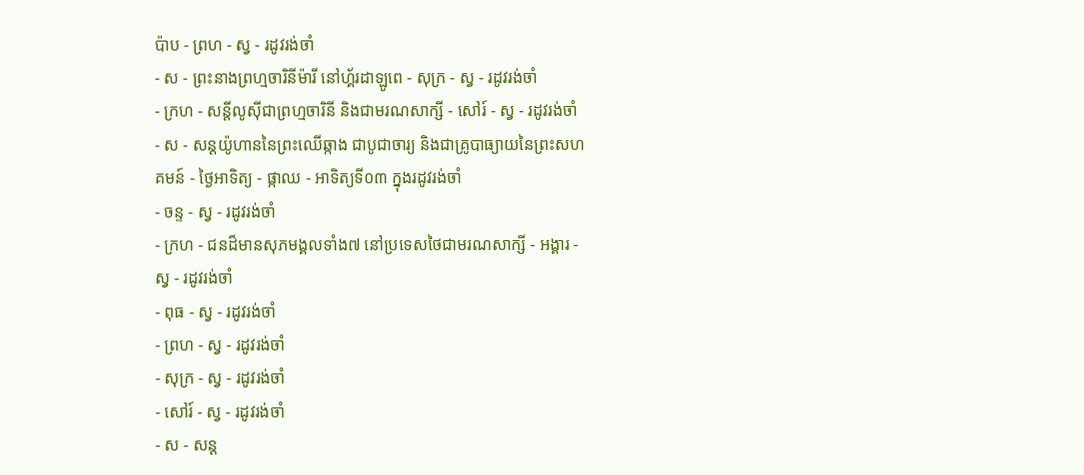ប៉ាប - ព្រហ - ស្វ - រដូវរង់ចាំ
- ស - ព្រះនាងព្រហ្មចារិនីម៉ារី នៅហ្គ័រដាឡូពេ - សុក្រ - ស្វ - រដូវរង់ចាំ
- ក្រហ - សន្ដីលូស៊ីជាព្រហ្មចារិនី និងជាមរណសាក្សី - សៅរ៍ - ស្វ - រដូវរង់ចាំ
- ស - សន្ដយ៉ូហាននៃព្រះឈើឆ្កាង ជាបូជាចារ្យ និងជាគ្រូបាធ្យាយនៃព្រះសហគមន៍ - ថ្ងៃអាទិត្យ - ផ្កាឈ - អាទិត្យទី០៣ ក្នុងរដូវរង់ចាំ
- ចន្ទ - ស្វ - រដូវរង់ចាំ
- ក្រហ - ជនដ៏មានសុភមង្គលទាំង៧ នៅប្រទេសថៃជាមរណសាក្សី - អង្គារ - ស្វ - រដូវរង់ចាំ
- ពុធ - ស្វ - រដូវរង់ចាំ
- ព្រហ - ស្វ - រដូវរង់ចាំ
- សុក្រ - ស្វ - រដូវរង់ចាំ
- សៅរ៍ - ស្វ - រដូវរង់ចាំ
- ស - សន្ដ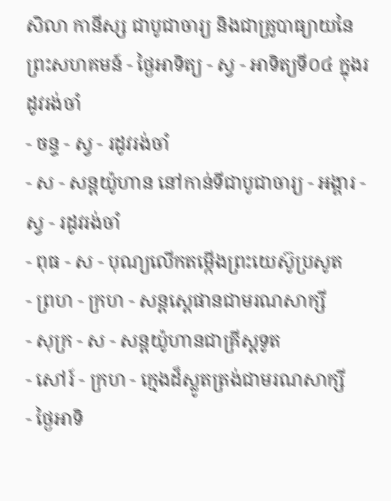សិលា កានីស្ស ជាបូជាចារ្យ និងជាគ្រូបាធ្យាយនៃព្រះសហគមន៍ - ថ្ងៃអាទិត្យ - ស្វ - អាទិត្យទី០៤ ក្នុងរដូវរង់ចាំ
- ចន្ទ - ស្វ - រដូវរង់ចាំ
- ស - សន្ដយ៉ូហាន នៅកាន់ទីជាបូជាចារ្យ - អង្គារ - ស្វ - រដូវរង់ចាំ
- ពុធ - ស - បុណ្យលើកតម្កើងព្រះយេស៊ូប្រសូត
- ព្រហ - ក្រហ - សន្តស្តេផានជាមរណសាក្សី
- សុក្រ - ស - សន្តយ៉ូហានជាគ្រីស្តទូត
- សៅរ៍ - ក្រហ - ក្មេងដ៏ស្លូតត្រង់ជាមរណសាក្សី
- ថ្ងៃអាទិ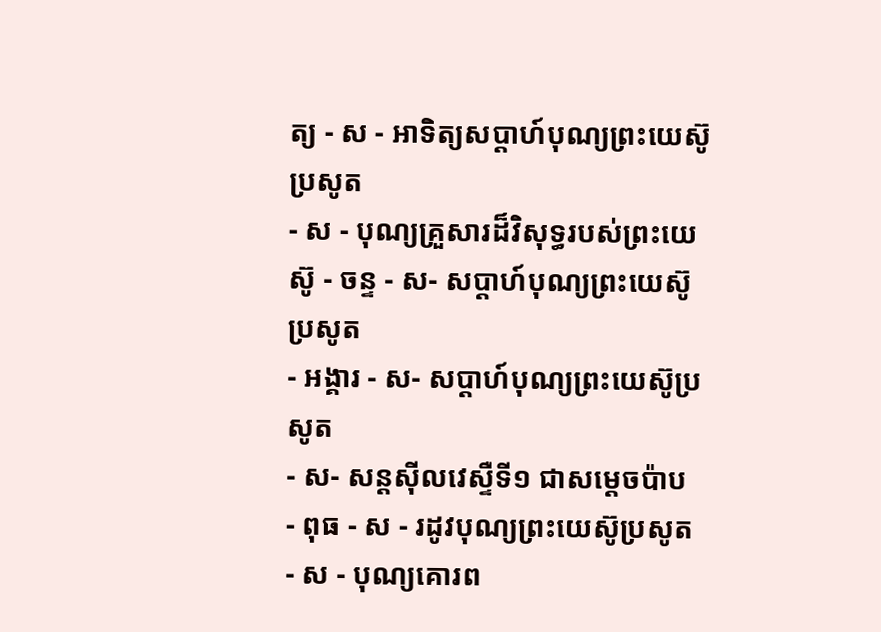ត្យ - ស - អាទិត្យសប្ដាហ៍បុណ្យព្រះយេស៊ូប្រសូត
- ស - បុណ្យគ្រួសារដ៏វិសុទ្ធរបស់ព្រះយេស៊ូ - ចន្ទ - ស- សប្ដាហ៍បុណ្យព្រះយេស៊ូប្រសូត
- អង្គារ - ស- សប្ដាហ៍បុណ្យព្រះយេស៊ូប្រសូត
- ស- សន្ដស៊ីលវេស្ទឺទី១ ជាសម្ដេចប៉ាប
- ពុធ - ស - រដូវបុណ្យព្រះយេស៊ូប្រសូត
- ស - បុណ្យគោរព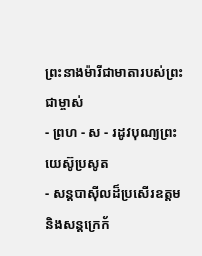ព្រះនាងម៉ារីជាមាតារបស់ព្រះជាម្ចាស់
- ព្រហ - ស - រដូវបុណ្យព្រះយេស៊ូប្រសូត
- សន្ដបាស៊ីលដ៏ប្រសើរឧត្ដម និងសន្ដក្រេក័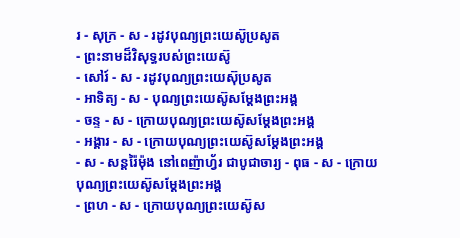រ - សុក្រ - ស - រដូវបុណ្យព្រះយេស៊ូប្រសូត
- ព្រះនាមដ៏វិសុទ្ធរបស់ព្រះយេស៊ូ
- សៅរ៍ - ស - រដូវបុណ្យព្រះយេស៊ុប្រសូត
- អាទិត្យ - ស - បុណ្យព្រះយេស៊ូសម្ដែងព្រះអង្គ
- ចន្ទ - ស - ក្រោយបុណ្យព្រះយេស៊ូសម្ដែងព្រះអង្គ
- អង្គារ - ស - ក្រោយបុណ្យព្រះយេស៊ូសម្ដែងព្រះអង្គ
- ស - សន្ដរ៉ៃម៉ុង នៅពេញ៉ាហ្វ័រ ជាបូជាចារ្យ - ពុធ - ស - ក្រោយបុណ្យព្រះយេស៊ូសម្ដែងព្រះអង្គ
- ព្រហ - ស - ក្រោយបុណ្យព្រះយេស៊ូស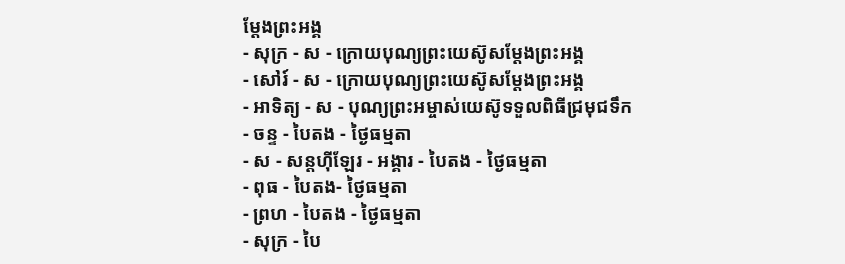ម្ដែងព្រះអង្គ
- សុក្រ - ស - ក្រោយបុណ្យព្រះយេស៊ូសម្ដែងព្រះអង្គ
- សៅរ៍ - ស - ក្រោយបុណ្យព្រះយេស៊ូសម្ដែងព្រះអង្គ
- អាទិត្យ - ស - បុណ្យព្រះអម្ចាស់យេស៊ូទទួលពិធីជ្រមុជទឹក
- ចន្ទ - បៃតង - ថ្ងៃធម្មតា
- ស - សន្ដហ៊ីឡែរ - អង្គារ - បៃតង - ថ្ងៃធម្មតា
- ពុធ - បៃតង- ថ្ងៃធម្មតា
- ព្រហ - បៃតង - ថ្ងៃធម្មតា
- សុក្រ - បៃ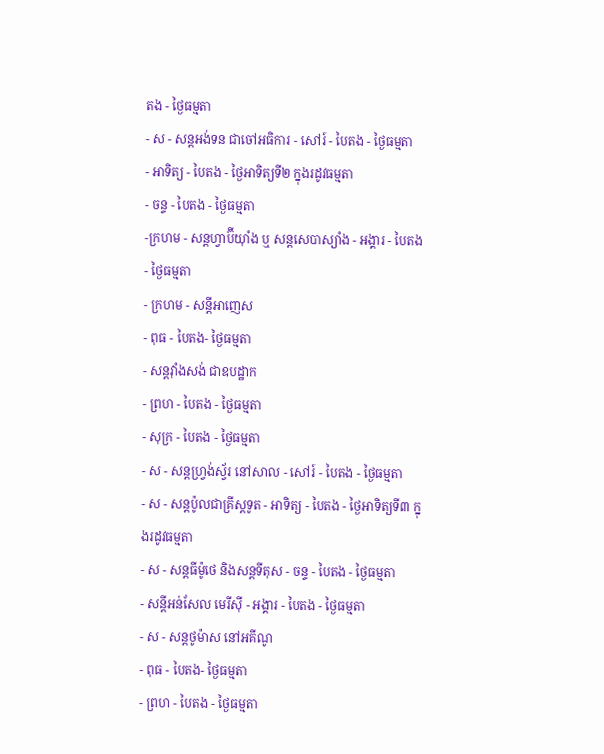តង - ថ្ងៃធម្មតា
- ស - សន្ដអង់ទន ជាចៅអធិការ - សៅរ៍ - បៃតង - ថ្ងៃធម្មតា
- អាទិត្យ - បៃតង - ថ្ងៃអាទិត្យទី២ ក្នុងរដូវធម្មតា
- ចន្ទ - បៃតង - ថ្ងៃធម្មតា
-ក្រហម - សន្ដហ្វាប៊ីយ៉ាំង ឬ សន្ដសេបាស្យាំង - អង្គារ - បៃតង - ថ្ងៃធម្មតា
- ក្រហម - សន្ដីអាញេស
- ពុធ - បៃតង- ថ្ងៃធម្មតា
- សន្ដវ៉ាំងសង់ ជាឧបដ្ឋាក
- ព្រហ - បៃតង - ថ្ងៃធម្មតា
- សុក្រ - បៃតង - ថ្ងៃធម្មតា
- ស - សន្ដហ្វ្រង់ស្វ័រ នៅសាល - សៅរ៍ - បៃតង - ថ្ងៃធម្មតា
- ស - សន្ដប៉ូលជាគ្រីស្ដទូត - អាទិត្យ - បៃតង - ថ្ងៃអាទិត្យទី៣ ក្នុងរដូវធម្មតា
- ស - សន្ដធីម៉ូថេ និងសន្ដទីតុស - ចន្ទ - បៃតង - ថ្ងៃធម្មតា
- សន្ដីអន់សែល មេរីស៊ី - អង្គារ - បៃតង - ថ្ងៃធម្មតា
- ស - សន្ដថូម៉ាស នៅអគីណូ
- ពុធ - បៃតង- ថ្ងៃធម្មតា
- ព្រហ - បៃតង - ថ្ងៃធម្មតា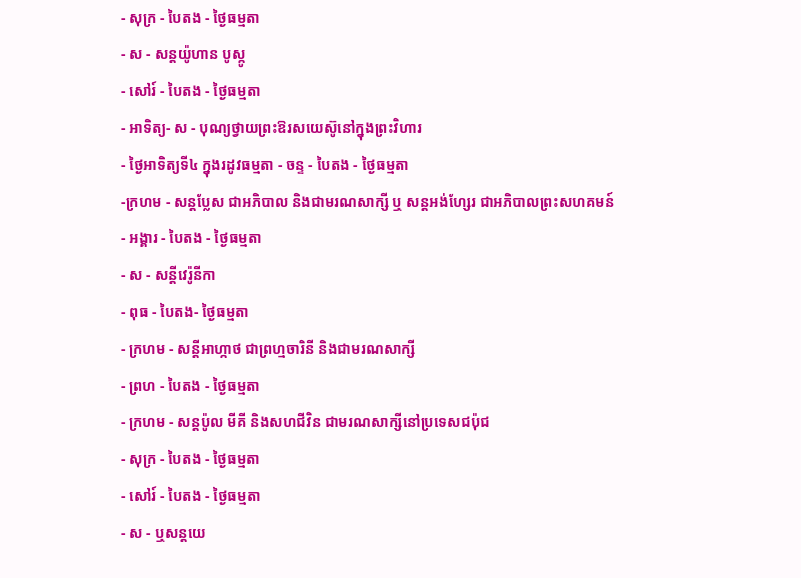- សុក្រ - បៃតង - ថ្ងៃធម្មតា
- ស - សន្ដយ៉ូហាន បូស្កូ
- សៅរ៍ - បៃតង - ថ្ងៃធម្មតា
- អាទិត្យ- ស - បុណ្យថ្វាយព្រះឱរសយេស៊ូនៅក្នុងព្រះវិហារ
- ថ្ងៃអាទិត្យទី៤ ក្នុងរដូវធម្មតា - ចន្ទ - បៃតង - ថ្ងៃធម្មតា
-ក្រហម - សន្ដប្លែស ជាអភិបាល និងជាមរណសាក្សី ឬ សន្ដអង់ហ្សែរ ជាអភិបាលព្រះសហគមន៍
- អង្គារ - បៃតង - ថ្ងៃធម្មតា
- ស - សន្ដីវេរ៉ូនីកា
- ពុធ - បៃតង- ថ្ងៃធម្មតា
- ក្រហម - សន្ដីអាហ្កាថ ជាព្រហ្មចារិនី និងជាមរណសាក្សី
- ព្រហ - បៃតង - ថ្ងៃធម្មតា
- ក្រហម - សន្ដប៉ូល មីគី និងសហជីវិន ជាមរណសាក្សីនៅប្រទេសជប៉ុជ
- សុក្រ - បៃតង - ថ្ងៃធម្មតា
- សៅរ៍ - បៃតង - ថ្ងៃធម្មតា
- ស - ឬសន្ដយេ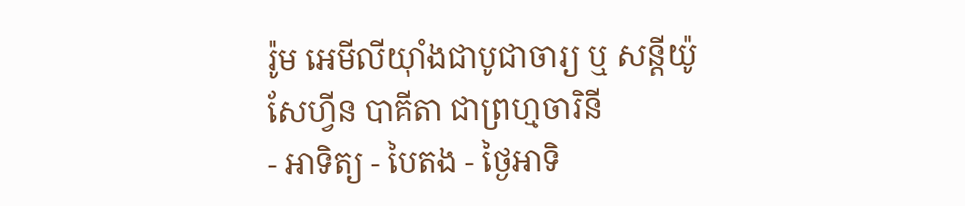រ៉ូម អេមីលីយ៉ាំងជាបូជាចារ្យ ឬ សន្ដីយ៉ូសែហ្វីន បាគីតា ជាព្រហ្មចារិនី
- អាទិត្យ - បៃតង - ថ្ងៃអាទិ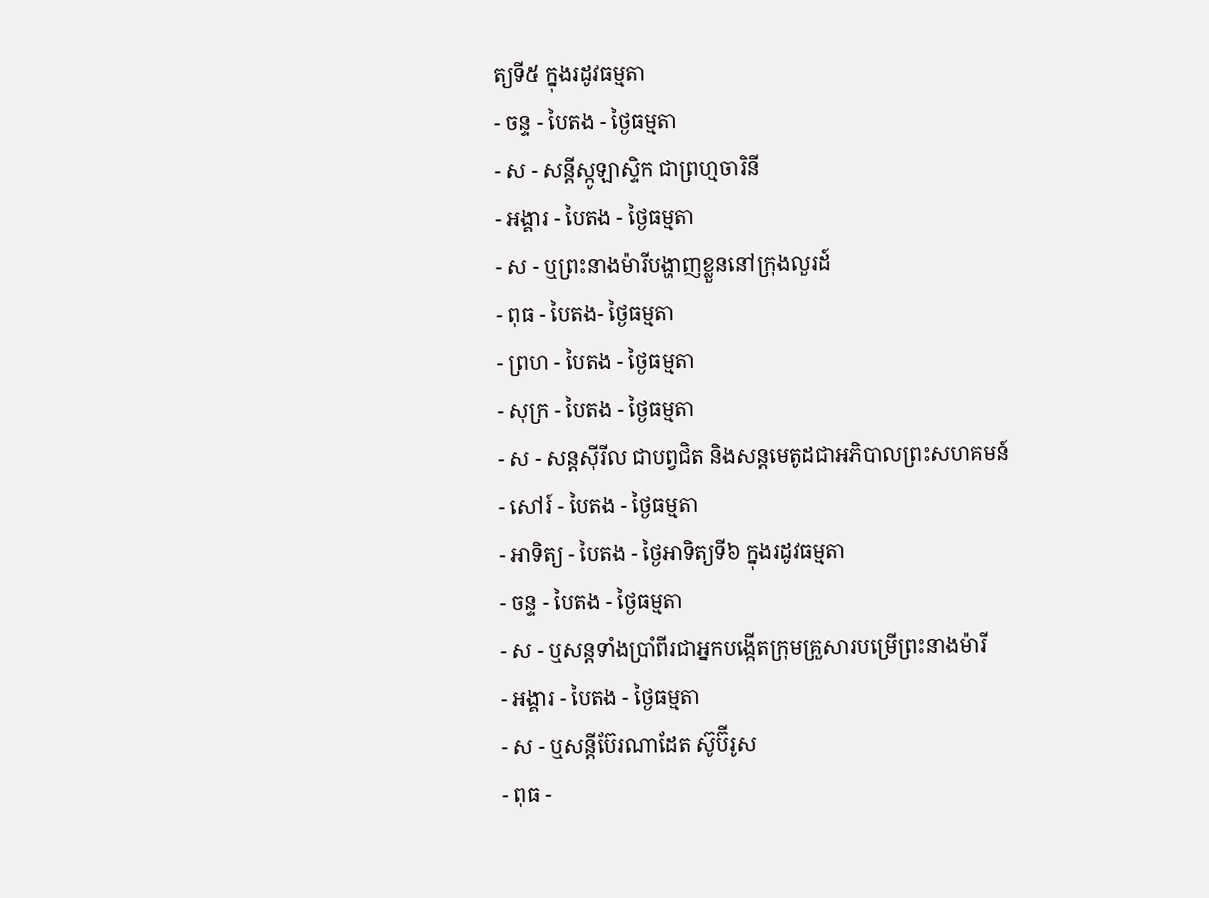ត្យទី៥ ក្នុងរដូវធម្មតា
- ចន្ទ - បៃតង - ថ្ងៃធម្មតា
- ស - សន្ដីស្កូឡាស្ទិក ជាព្រហ្មចារិនី
- អង្គារ - បៃតង - ថ្ងៃធម្មតា
- ស - ឬព្រះនាងម៉ារីបង្ហាញខ្លួននៅក្រុងលួរដ៍
- ពុធ - បៃតង- ថ្ងៃធម្មតា
- ព្រហ - បៃតង - ថ្ងៃធម្មតា
- សុក្រ - បៃតង - ថ្ងៃធម្មតា
- ស - សន្ដស៊ីរីល ជាបព្វជិត និងសន្ដមេតូដជាអភិបាលព្រះសហគមន៍
- សៅរ៍ - បៃតង - ថ្ងៃធម្មតា
- អាទិត្យ - បៃតង - ថ្ងៃអាទិត្យទី៦ ក្នុងរដូវធម្មតា
- ចន្ទ - បៃតង - ថ្ងៃធម្មតា
- ស - ឬសន្ដទាំងប្រាំពីរជាអ្នកបង្កើតក្រុមគ្រួសារបម្រើព្រះនាងម៉ារី
- អង្គារ - បៃតង - ថ្ងៃធម្មតា
- ស - ឬសន្ដីប៊ែរណាដែត ស៊ូប៊ីរូស
- ពុធ -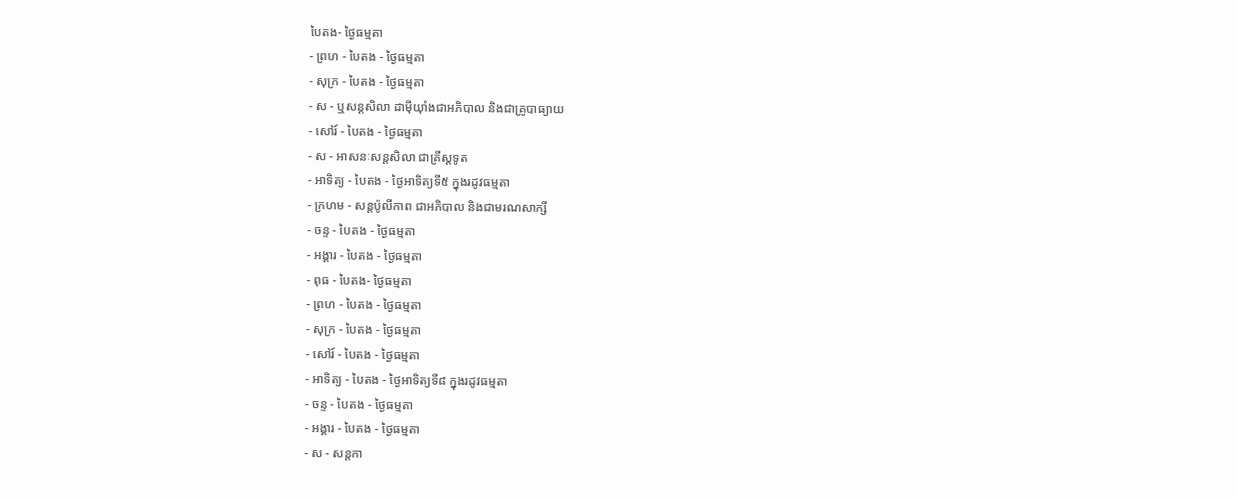បៃតង- ថ្ងៃធម្មតា
- ព្រហ - បៃតង - ថ្ងៃធម្មតា
- សុក្រ - បៃតង - ថ្ងៃធម្មតា
- ស - ឬសន្ដសិលា ដាម៉ីយ៉ាំងជាអភិបាល និងជាគ្រូបាធ្យាយ
- សៅរ៍ - បៃតង - ថ្ងៃធម្មតា
- ស - អាសនៈសន្ដសិលា ជាគ្រីស្ដទូត
- អាទិត្យ - បៃតង - ថ្ងៃអាទិត្យទី៥ ក្នុងរដូវធម្មតា
- ក្រហម - សន្ដប៉ូលីកាព ជាអភិបាល និងជាមរណសាក្សី
- ចន្ទ - បៃតង - ថ្ងៃធម្មតា
- អង្គារ - បៃតង - ថ្ងៃធម្មតា
- ពុធ - បៃតង- ថ្ងៃធម្មតា
- ព្រហ - បៃតង - ថ្ងៃធម្មតា
- សុក្រ - បៃតង - ថ្ងៃធម្មតា
- សៅរ៍ - បៃតង - ថ្ងៃធម្មតា
- អាទិត្យ - បៃតង - ថ្ងៃអាទិត្យទី៨ ក្នុងរដូវធម្មតា
- ចន្ទ - បៃតង - ថ្ងៃធម្មតា
- អង្គារ - បៃតង - ថ្ងៃធម្មតា
- ស - សន្ដកា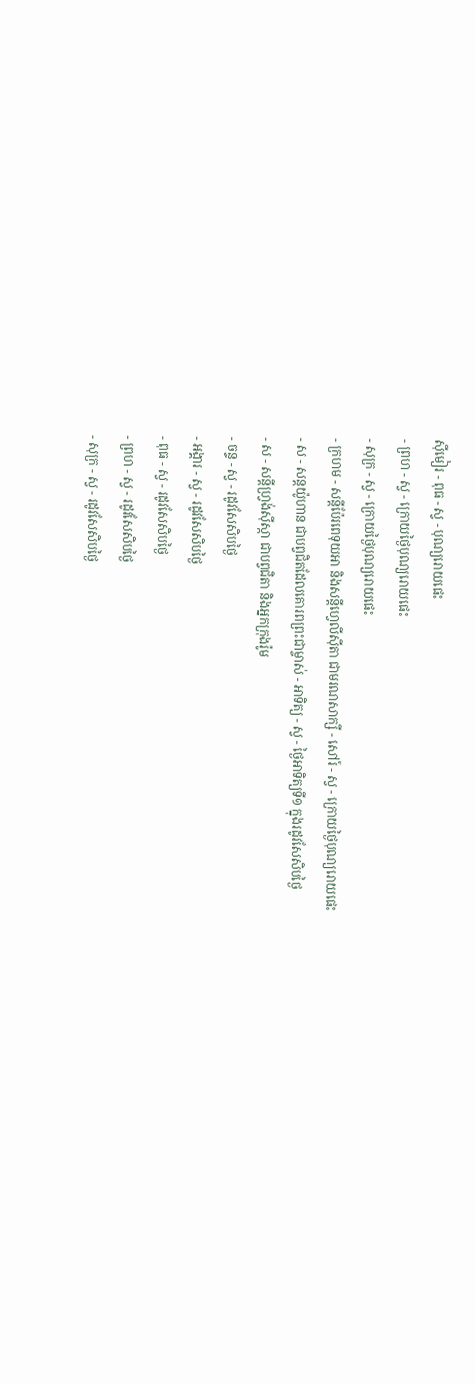ស៊ីមៀរ - ពុធ - ស្វ - បុណ្យរោយផេះ
- ព្រហ - ស្វ - ក្រោយថ្ងៃបុណ្យរោយផេះ
- សុក្រ - ស្វ - ក្រោយថ្ងៃបុណ្យរោយផេះ
- ក្រហម - សន្ដីប៉ែរពេទុយអា និងសន្ដីហ្វេលីស៊ីតា ជាមរណសាក្សី - សៅរ៍ - ស្វ - ក្រោយថ្ងៃបុណ្យរោយផេះ
- ស - សន្ដយ៉ូហាន ជាបព្វជិតដែលគោរពព្រះជាម្ចាស់ - អាទិត្យ - ស្វ - ថ្ងៃអាទិត្យទី១ ក្នុងរដូវសែសិបថ្ងៃ
- ស - សន្ដីហ្វ្រង់ស៊ីស្កា ជាបព្វជិតា និងអ្នកក្រុងរ៉ូម
- ចន្ទ - ស្វ - រដូវសែសិបថ្ងៃ
- អង្គារ - ស្វ - រដូវសែសិបថ្ងៃ
- ពុធ - ស្វ - រដូវសែសិបថ្ងៃ
- ព្រហ - ស្វ - រដូវសែសិបថ្ងៃ
- សុក្រ - ស្វ - រដូវសែសិបថ្ងៃ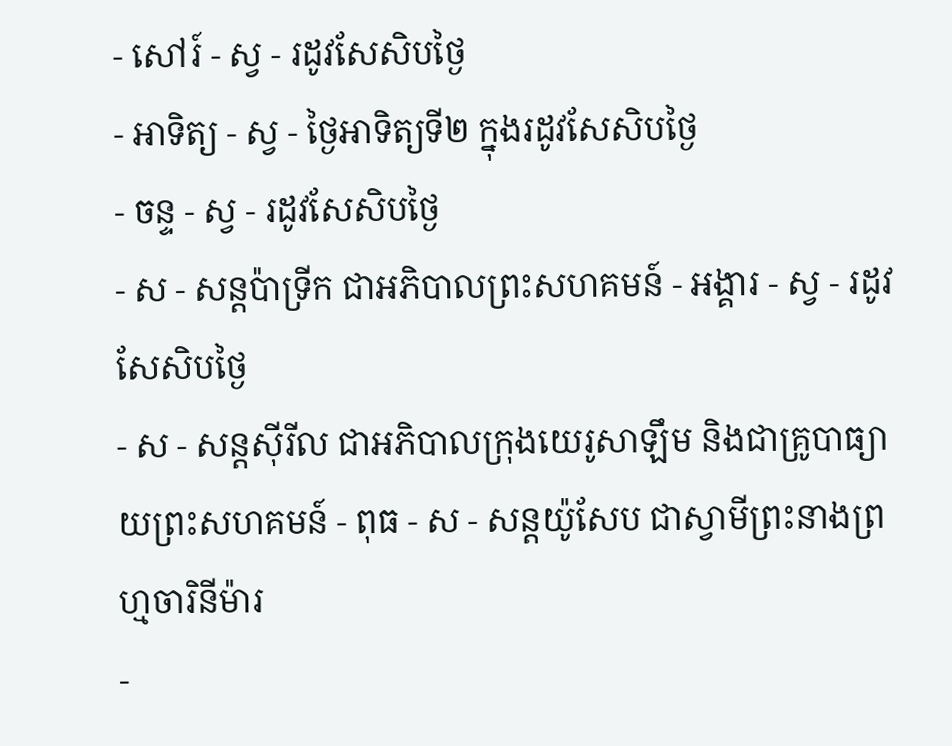- សៅរ៍ - ស្វ - រដូវសែសិបថ្ងៃ
- អាទិត្យ - ស្វ - ថ្ងៃអាទិត្យទី២ ក្នុងរដូវសែសិបថ្ងៃ
- ចន្ទ - ស្វ - រដូវសែសិបថ្ងៃ
- ស - សន្ដប៉ាទ្រីក ជាអភិបាលព្រះសហគមន៍ - អង្គារ - ស្វ - រដូវសែសិបថ្ងៃ
- ស - សន្ដស៊ីរីល ជាអភិបាលក្រុងយេរូសាឡឹម និងជាគ្រូបាធ្យាយព្រះសហគមន៍ - ពុធ - ស - សន្ដយ៉ូសែប ជាស្វាមីព្រះនាងព្រហ្មចារិនីម៉ារ
-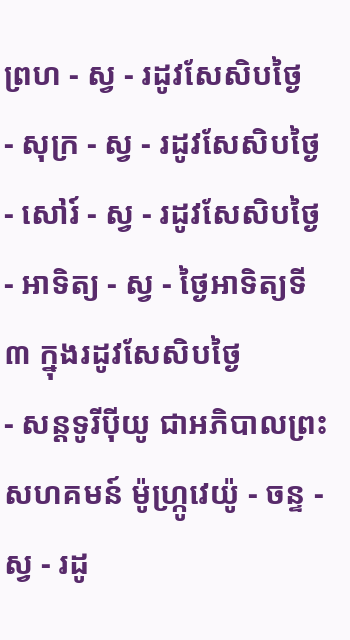ព្រហ - ស្វ - រដូវសែសិបថ្ងៃ
- សុក្រ - ស្វ - រដូវសែសិបថ្ងៃ
- សៅរ៍ - ស្វ - រដូវសែសិបថ្ងៃ
- អាទិត្យ - ស្វ - ថ្ងៃអាទិត្យទី៣ ក្នុងរដូវសែសិបថ្ងៃ
- សន្ដទូរីប៉ីយូ ជាអភិបាលព្រះសហគមន៍ ម៉ូហ្ក្រូវេយ៉ូ - ចន្ទ - ស្វ - រដូ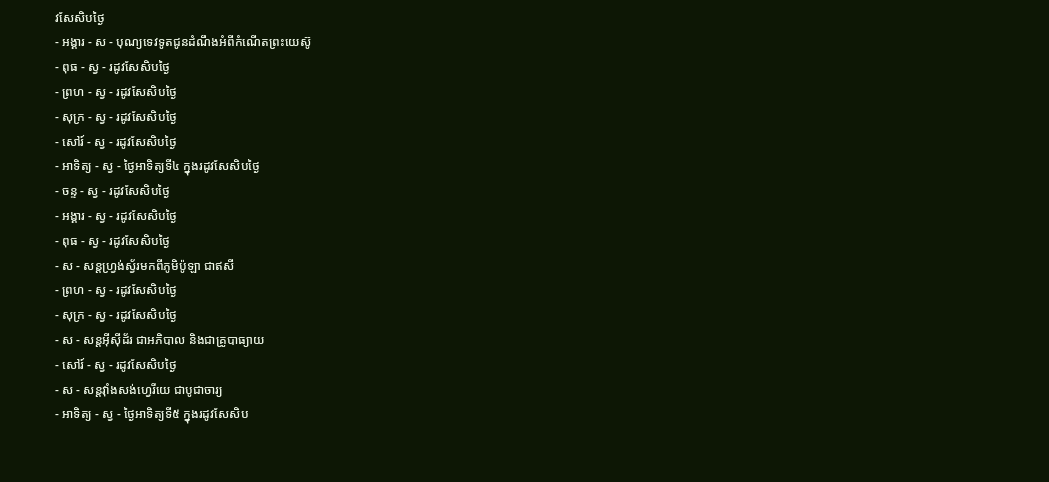វសែសិបថ្ងៃ
- អង្គារ - ស - បុណ្យទេវទូតជូនដំណឹងអំពីកំណើតព្រះយេស៊ូ
- ពុធ - ស្វ - រដូវសែសិបថ្ងៃ
- ព្រហ - ស្វ - រដូវសែសិបថ្ងៃ
- សុក្រ - ស្វ - រដូវសែសិបថ្ងៃ
- សៅរ៍ - ស្វ - រដូវសែសិបថ្ងៃ
- អាទិត្យ - ស្វ - ថ្ងៃអាទិត្យទី៤ ក្នុងរដូវសែសិបថ្ងៃ
- ចន្ទ - ស្វ - រដូវសែសិបថ្ងៃ
- អង្គារ - ស្វ - រដូវសែសិបថ្ងៃ
- ពុធ - ស្វ - រដូវសែសិបថ្ងៃ
- ស - សន្ដហ្វ្រង់ស្វ័រមកពីភូមិប៉ូឡា ជាឥសី
- ព្រហ - ស្វ - រដូវសែសិបថ្ងៃ
- សុក្រ - ស្វ - រដូវសែសិបថ្ងៃ
- ស - សន្ដអ៊ីស៊ីដ័រ ជាអភិបាល និងជាគ្រូបាធ្យាយ
- សៅរ៍ - ស្វ - រដូវសែសិបថ្ងៃ
- ស - សន្ដវ៉ាំងសង់ហ្វេរីយេ ជាបូជាចារ្យ
- អាទិត្យ - ស្វ - ថ្ងៃអាទិត្យទី៥ ក្នុងរដូវសែសិប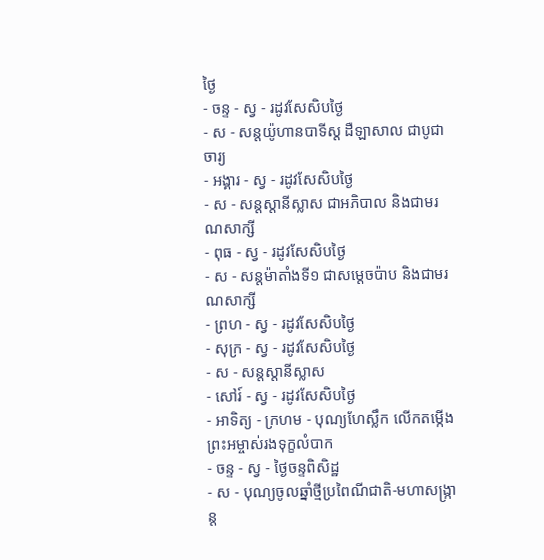ថ្ងៃ
- ចន្ទ - ស្វ - រដូវសែសិបថ្ងៃ
- ស - សន្ដយ៉ូហានបាទីស្ដ ដឺឡាសាល ជាបូជាចារ្យ
- អង្គារ - ស្វ - រដូវសែសិបថ្ងៃ
- ស - សន្ដស្ដានីស្លាស ជាអភិបាល និងជាមរណសាក្សី
- ពុធ - ស្វ - រដូវសែសិបថ្ងៃ
- ស - សន្ដម៉ាតាំងទី១ ជាសម្ដេចប៉ាប និងជាមរណសាក្សី
- ព្រហ - ស្វ - រដូវសែសិបថ្ងៃ
- សុក្រ - ស្វ - រដូវសែសិបថ្ងៃ
- ស - សន្ដស្ដានីស្លាស
- សៅរ៍ - ស្វ - រដូវសែសិបថ្ងៃ
- អាទិត្យ - ក្រហម - បុណ្យហែស្លឹក លើកតម្កើងព្រះអម្ចាស់រងទុក្ខលំបាក
- ចន្ទ - ស្វ - ថ្ងៃចន្ទពិសិដ្ឋ
- ស - បុណ្យចូលឆ្នាំថ្មីប្រពៃណីជាតិ-មហាសង្រ្កាន្ដ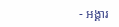- អង្គារ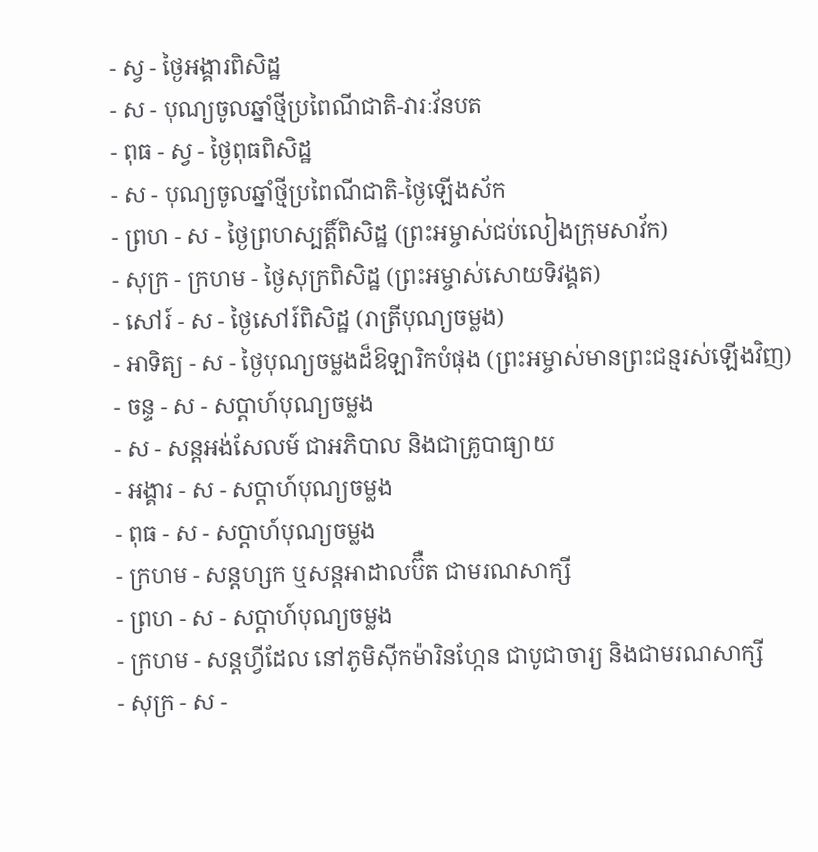- ស្វ - ថ្ងៃអង្គារពិសិដ្ឋ
- ស - បុណ្យចូលឆ្នាំថ្មីប្រពៃណីជាតិ-វារៈវ័នបត
- ពុធ - ស្វ - ថ្ងៃពុធពិសិដ្ឋ
- ស - បុណ្យចូលឆ្នាំថ្មីប្រពៃណីជាតិ-ថ្ងៃឡើងស័ក
- ព្រហ - ស - ថ្ងៃព្រហស្បត្ដិ៍ពិសិដ្ឋ (ព្រះអម្ចាស់ជប់លៀងក្រុមសាវ័ក)
- សុក្រ - ក្រហម - ថ្ងៃសុក្រពិសិដ្ឋ (ព្រះអម្ចាស់សោយទិវង្គត)
- សៅរ៍ - ស - ថ្ងៃសៅរ៍ពិសិដ្ឋ (រាត្រីបុណ្យចម្លង)
- អាទិត្យ - ស - ថ្ងៃបុណ្យចម្លងដ៏ឱឡារិកបំផុង (ព្រះអម្ចាស់មានព្រះជន្មរស់ឡើងវិញ)
- ចន្ទ - ស - សប្ដាហ៍បុណ្យចម្លង
- ស - សន្ដអង់សែលម៍ ជាអភិបាល និងជាគ្រូបាធ្យាយ
- អង្គារ - ស - សប្ដាហ៍បុណ្យចម្លង
- ពុធ - ស - សប្ដាហ៍បុណ្យចម្លង
- ក្រហម - សន្ដហ្សក ឬសន្ដអាដាលប៊ឺត ជាមរណសាក្សី
- ព្រហ - ស - សប្ដាហ៍បុណ្យចម្លង
- ក្រហម - សន្ដហ្វីដែល នៅភូមិស៊ីកម៉ារិនហ្កែន ជាបូជាចារ្យ និងជាមរណសាក្សី
- សុក្រ - ស -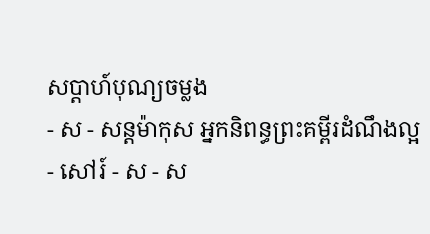សប្ដាហ៍បុណ្យចម្លង
- ស - សន្ដម៉ាកុស អ្នកនិពន្ធព្រះគម្ពីរដំណឹងល្អ
- សៅរ៍ - ស - ស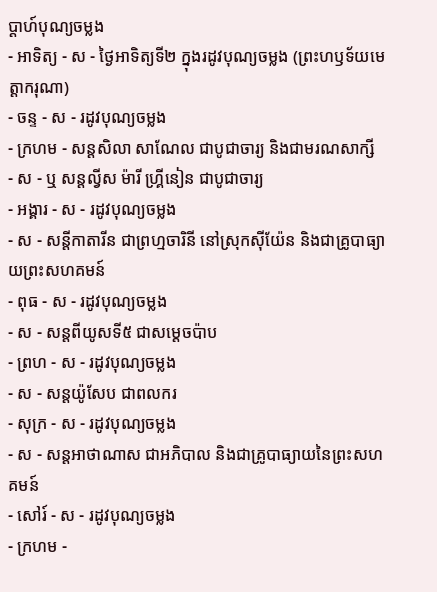ប្ដាហ៍បុណ្យចម្លង
- អាទិត្យ - ស - ថ្ងៃអាទិត្យទី២ ក្នុងរដូវបុណ្យចម្លង (ព្រះហឫទ័យមេត្ដាករុណា)
- ចន្ទ - ស - រដូវបុណ្យចម្លង
- ក្រហម - សន្ដសិលា សាណែល ជាបូជាចារ្យ និងជាមរណសាក្សី
- ស - ឬ សន្ដល្វីស ម៉ារី ហ្គ្រីនៀន ជាបូជាចារ្យ
- អង្គារ - ស - រដូវបុណ្យចម្លង
- ស - សន្ដីកាតារីន ជាព្រហ្មចារិនី នៅស្រុកស៊ីយ៉ែន និងជាគ្រូបាធ្យាយព្រះសហគមន៍
- ពុធ - ស - រដូវបុណ្យចម្លង
- ស - សន្ដពីយូសទី៥ ជាសម្ដេចប៉ាប
- ព្រហ - ស - រដូវបុណ្យចម្លង
- ស - សន្ដយ៉ូសែប ជាពលករ
- សុក្រ - ស - រដូវបុណ្យចម្លង
- ស - សន្ដអាថាណាស ជាអភិបាល និងជាគ្រូបាធ្យាយនៃព្រះសហគមន៍
- សៅរ៍ - ស - រដូវបុណ្យចម្លង
- ក្រហម -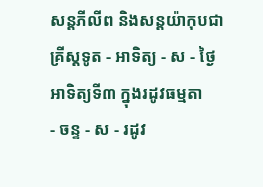សន្ដភីលីព និងសន្ដយ៉ាកុបជាគ្រីស្ដទូត - អាទិត្យ - ស - ថ្ងៃអាទិត្យទី៣ ក្នុងរដូវធម្មតា
- ចន្ទ - ស - រដូវ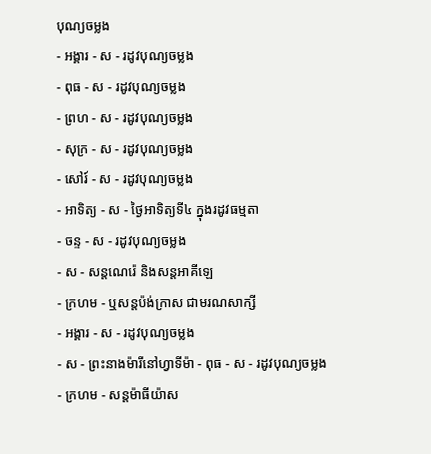បុណ្យចម្លង
- អង្គារ - ស - រដូវបុណ្យចម្លង
- ពុធ - ស - រដូវបុណ្យចម្លង
- ព្រហ - ស - រដូវបុណ្យចម្លង
- សុក្រ - ស - រដូវបុណ្យចម្លង
- សៅរ៍ - ស - រដូវបុណ្យចម្លង
- អាទិត្យ - ស - ថ្ងៃអាទិត្យទី៤ ក្នុងរដូវធម្មតា
- ចន្ទ - ស - រដូវបុណ្យចម្លង
- ស - សន្ដណេរ៉េ និងសន្ដអាគីឡេ
- ក្រហម - ឬសន្ដប៉ង់ក្រាស ជាមរណសាក្សី
- អង្គារ - ស - រដូវបុណ្យចម្លង
- ស - ព្រះនាងម៉ារីនៅហ្វាទីម៉ា - ពុធ - ស - រដូវបុណ្យចម្លង
- ក្រហម - សន្ដម៉ាធីយ៉ាស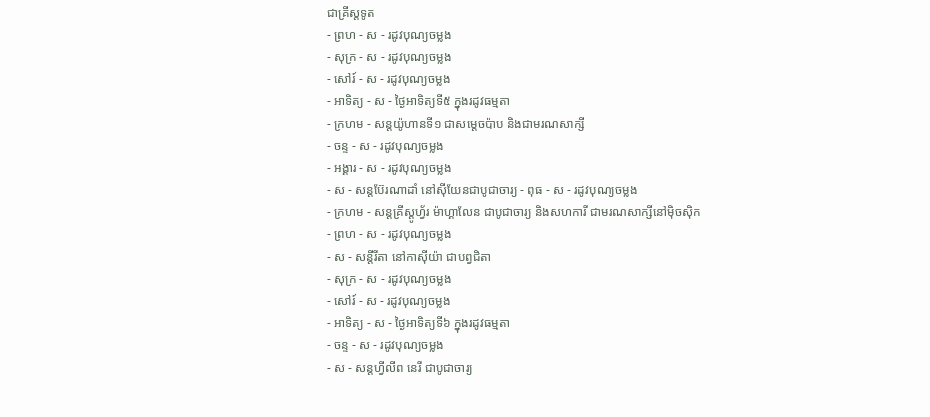ជាគ្រីស្ដទូត
- ព្រហ - ស - រដូវបុណ្យចម្លង
- សុក្រ - ស - រដូវបុណ្យចម្លង
- សៅរ៍ - ស - រដូវបុណ្យចម្លង
- អាទិត្យ - ស - ថ្ងៃអាទិត្យទី៥ ក្នុងរដូវធម្មតា
- ក្រហម - សន្ដយ៉ូហានទី១ ជាសម្ដេចប៉ាប និងជាមរណសាក្សី
- ចន្ទ - ស - រដូវបុណ្យចម្លង
- អង្គារ - ស - រដូវបុណ្យចម្លង
- ស - សន្ដប៊ែរណាដាំ នៅស៊ីយែនជាបូជាចារ្យ - ពុធ - ស - រដូវបុណ្យចម្លង
- ក្រហម - សន្ដគ្រីស្ដូហ្វ័រ ម៉ាហ្គាលែន ជាបូជាចារ្យ និងសហការី ជាមរណសាក្សីនៅម៉ិចស៊ិក
- ព្រហ - ស - រដូវបុណ្យចម្លង
- ស - សន្ដីរីតា នៅកាស៊ីយ៉ា ជាបព្វជិតា
- សុក្រ - ស - រដូវបុណ្យចម្លង
- សៅរ៍ - ស - រដូវបុណ្យចម្លង
- អាទិត្យ - ស - ថ្ងៃអាទិត្យទី៦ ក្នុងរដូវធម្មតា
- ចន្ទ - ស - រដូវបុណ្យចម្លង
- ស - សន្ដហ្វីលីព នេរី ជាបូជាចារ្យ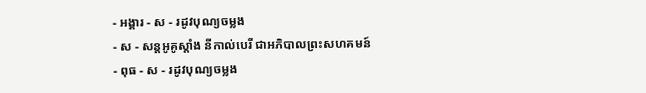- អង្គារ - ស - រដូវបុណ្យចម្លង
- ស - សន្ដអូគូស្ដាំង នីកាល់បេរី ជាអភិបាលព្រះសហគមន៍
- ពុធ - ស - រដូវបុណ្យចម្លង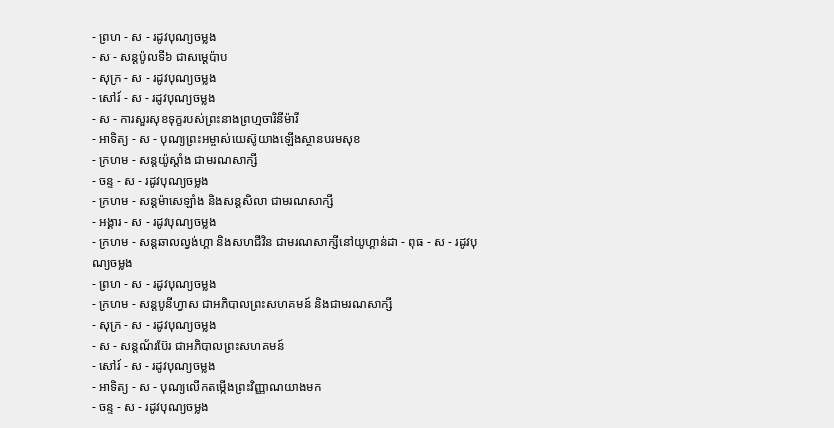- ព្រហ - ស - រដូវបុណ្យចម្លង
- ស - សន្ដប៉ូលទី៦ ជាសម្ដេប៉ាប
- សុក្រ - ស - រដូវបុណ្យចម្លង
- សៅរ៍ - ស - រដូវបុណ្យចម្លង
- ស - ការសួរសុខទុក្ខរបស់ព្រះនាងព្រហ្មចារិនីម៉ារី
- អាទិត្យ - ស - បុណ្យព្រះអម្ចាស់យេស៊ូយាងឡើងស្ថានបរមសុខ
- ក្រហម - សន្ដយ៉ូស្ដាំង ជាមរណសាក្សី
- ចន្ទ - ស - រដូវបុណ្យចម្លង
- ក្រហម - សន្ដម៉ាសេឡាំង និងសន្ដសិលា ជាមរណសាក្សី
- អង្គារ - ស - រដូវបុណ្យចម្លង
- ក្រហម - សន្ដឆាលល្វង់ហ្គា និងសហជីវិន ជាមរណសាក្សីនៅយូហ្គាន់ដា - ពុធ - ស - រដូវបុណ្យចម្លង
- ព្រហ - ស - រដូវបុណ្យចម្លង
- ក្រហម - សន្ដបូនីហ្វាស ជាអភិបាលព្រះសហគមន៍ និងជាមរណសាក្សី
- សុក្រ - ស - រដូវបុណ្យចម្លង
- ស - សន្ដណ័រប៊ែរ ជាអភិបាលព្រះសហគមន៍
- សៅរ៍ - ស - រដូវបុណ្យចម្លង
- អាទិត្យ - ស - បុណ្យលើកតម្កើងព្រះវិញ្ញាណយាងមក
- ចន្ទ - ស - រដូវបុណ្យចម្លង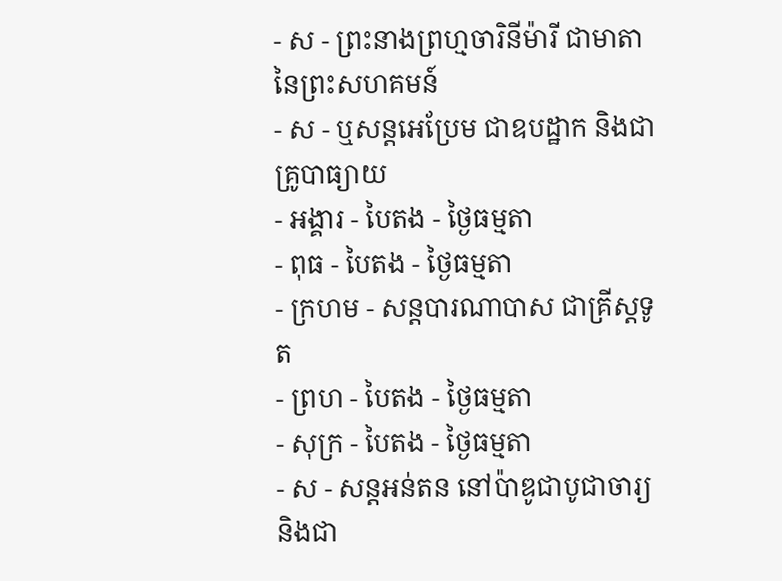- ស - ព្រះនាងព្រហ្មចារិនីម៉ារី ជាមាតានៃព្រះសហគមន៍
- ស - ឬសន្ដអេប្រែម ជាឧបដ្ឋាក និងជាគ្រូបាធ្យាយ
- អង្គារ - បៃតង - ថ្ងៃធម្មតា
- ពុធ - បៃតង - ថ្ងៃធម្មតា
- ក្រហម - សន្ដបារណាបាស ជាគ្រីស្ដទូត
- ព្រហ - បៃតង - ថ្ងៃធម្មតា
- សុក្រ - បៃតង - ថ្ងៃធម្មតា
- ស - សន្ដអន់តន នៅប៉ាឌូជាបូជាចារ្យ និងជា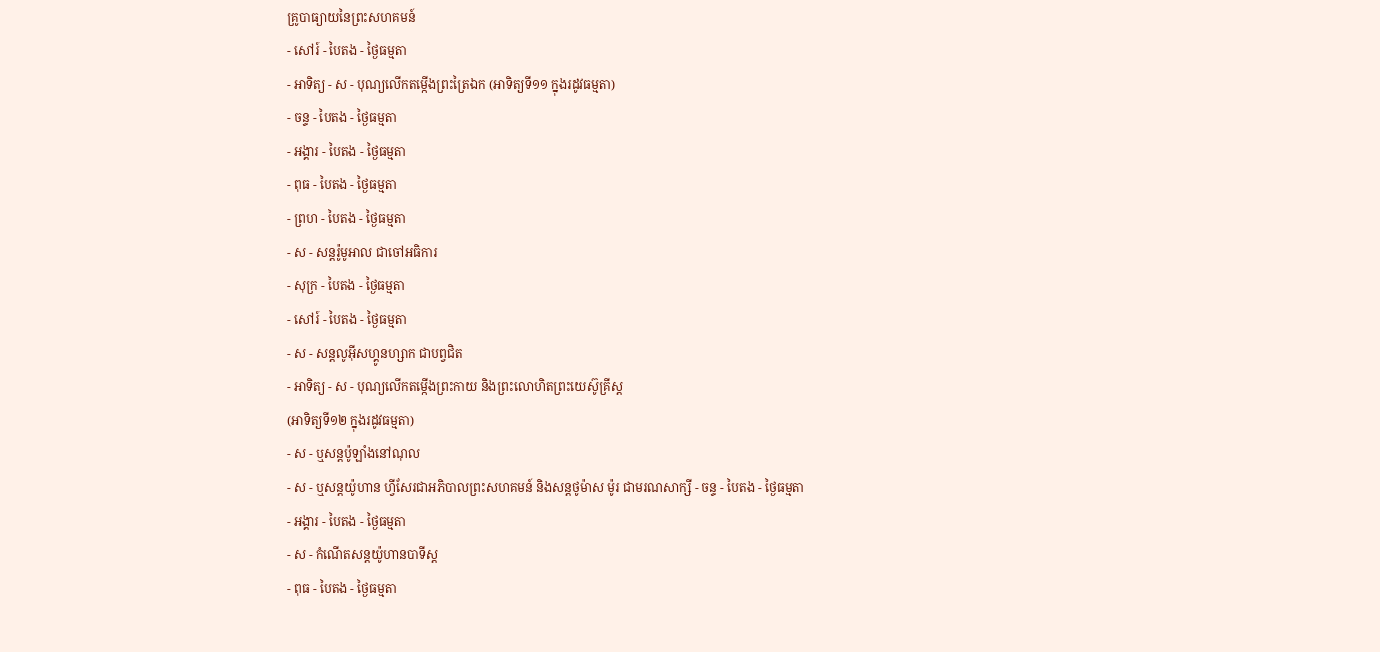គ្រូបាធ្យាយនៃព្រះសហគមន៍
- សៅរ៍ - បៃតង - ថ្ងៃធម្មតា
- អាទិត្យ - ស - បុណ្យលើកតម្កើងព្រះត្រៃឯក (អាទិត្យទី១១ ក្នុងរដូវធម្មតា)
- ចន្ទ - បៃតង - ថ្ងៃធម្មតា
- អង្គារ - បៃតង - ថ្ងៃធម្មតា
- ពុធ - បៃតង - ថ្ងៃធម្មតា
- ព្រហ - បៃតង - ថ្ងៃធម្មតា
- ស - សន្ដរ៉ូមូអាល ជាចៅអធិការ
- សុក្រ - បៃតង - ថ្ងៃធម្មតា
- សៅរ៍ - បៃតង - ថ្ងៃធម្មតា
- ស - សន្ដលូអ៊ីសហ្គូនហ្សាក ជាបព្វជិត
- អាទិត្យ - ស - បុណ្យលើកតម្កើងព្រះកាយ និងព្រះលោហិតព្រះយេស៊ូគ្រីស្ដ
(អាទិត្យទី១២ ក្នុងរដូវធម្មតា)
- ស - ឬសន្ដប៉ូឡាំងនៅណុល
- ស - ឬសន្ដយ៉ូហាន ហ្វីសែរជាអភិបាលព្រះសហគមន៍ និងសន្ដថូម៉ាស ម៉ូរ ជាមរណសាក្សី - ចន្ទ - បៃតង - ថ្ងៃធម្មតា
- អង្គារ - បៃតង - ថ្ងៃធម្មតា
- ស - កំណើតសន្ដយ៉ូហានបាទីស្ដ
- ពុធ - បៃតង - ថ្ងៃធម្មតា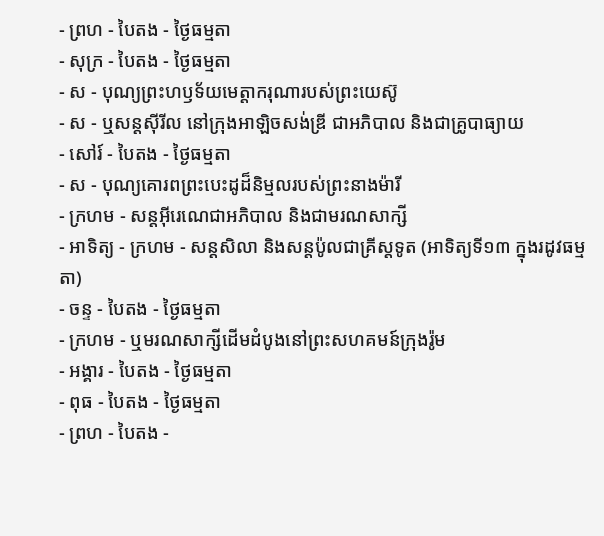- ព្រហ - បៃតង - ថ្ងៃធម្មតា
- សុក្រ - បៃតង - ថ្ងៃធម្មតា
- ស - បុណ្យព្រះហឫទ័យមេត្ដាករុណារបស់ព្រះយេស៊ូ
- ស - ឬសន្ដស៊ីរីល នៅក្រុងអាឡិចសង់ឌ្រី ជាអភិបាល និងជាគ្រូបាធ្យាយ
- សៅរ៍ - បៃតង - ថ្ងៃធម្មតា
- ស - បុណ្យគោរពព្រះបេះដូដ៏និម្មលរបស់ព្រះនាងម៉ារី
- ក្រហម - សន្ដអ៊ីរេណេជាអភិបាល និងជាមរណសាក្សី
- អាទិត្យ - ក្រហម - សន្ដសិលា និងសន្ដប៉ូលជាគ្រីស្ដទូត (អាទិត្យទី១៣ ក្នុងរដូវធម្មតា)
- ចន្ទ - បៃតង - ថ្ងៃធម្មតា
- ក្រហម - ឬមរណសាក្សីដើមដំបូងនៅព្រះសហគមន៍ក្រុងរ៉ូម
- អង្គារ - បៃតង - ថ្ងៃធម្មតា
- ពុធ - បៃតង - ថ្ងៃធម្មតា
- ព្រហ - បៃតង -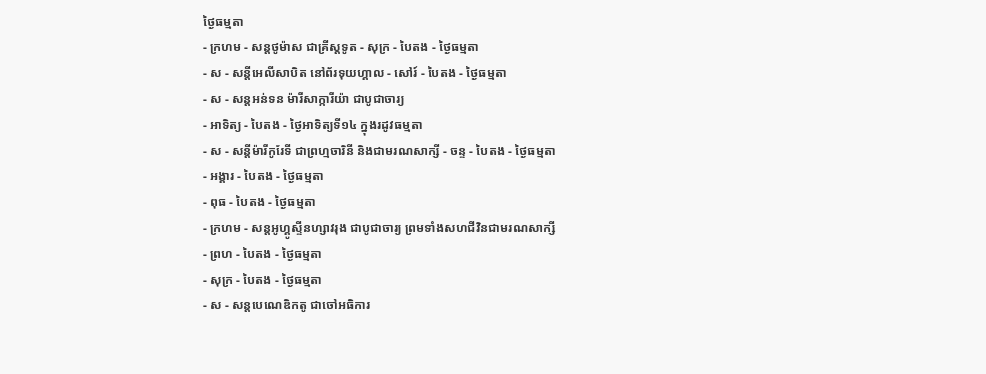ថ្ងៃធម្មតា
- ក្រហម - សន្ដថូម៉ាស ជាគ្រីស្ដទូត - សុក្រ - បៃតង - ថ្ងៃធម្មតា
- ស - សន្ដីអេលីសាបិត នៅព័រទុយហ្គាល - សៅរ៍ - បៃតង - ថ្ងៃធម្មតា
- ស - សន្ដអន់ទន ម៉ារីសាក្ការីយ៉ា ជាបូជាចារ្យ
- អាទិត្យ - បៃតង - ថ្ងៃអាទិត្យទី១៤ ក្នុងរដូវធម្មតា
- ស - សន្ដីម៉ារីកូរែទី ជាព្រហ្មចារិនី និងជាមរណសាក្សី - ចន្ទ - បៃតង - ថ្ងៃធម្មតា
- អង្គារ - បៃតង - ថ្ងៃធម្មតា
- ពុធ - បៃតង - ថ្ងៃធម្មតា
- ក្រហម - សន្ដអូហ្គូស្ទីនហ្សាវរុង ជាបូជាចារ្យ ព្រមទាំងសហជីវិនជាមរណសាក្សី
- ព្រហ - បៃតង - ថ្ងៃធម្មតា
- សុក្រ - បៃតង - ថ្ងៃធម្មតា
- ស - សន្ដបេណេឌិកតូ ជាចៅអធិការ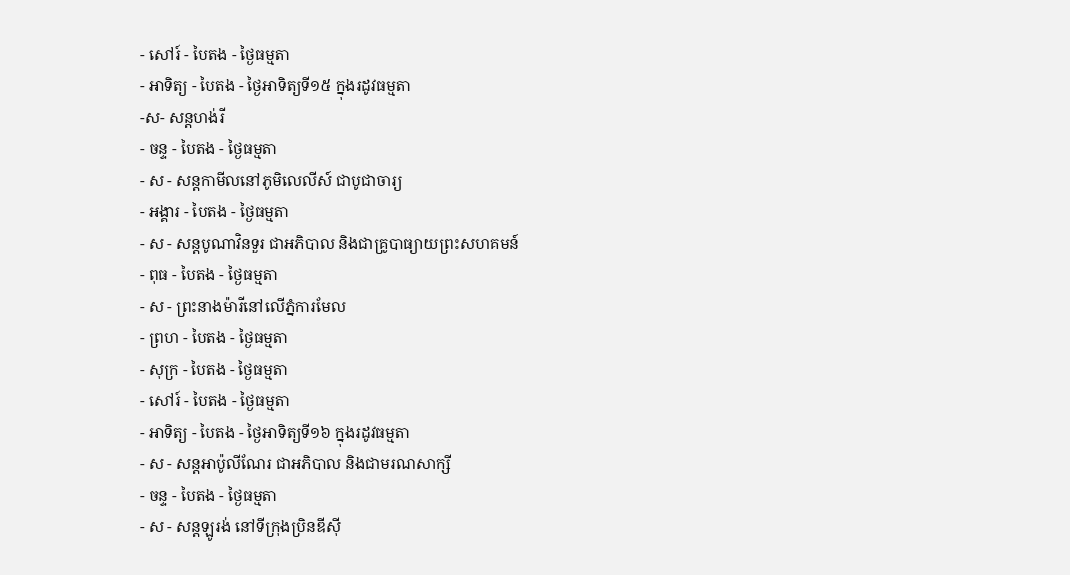- សៅរ៍ - បៃតង - ថ្ងៃធម្មតា
- អាទិត្យ - បៃតង - ថ្ងៃអាទិត្យទី១៥ ក្នុងរដូវធម្មតា
-ស- សន្ដហង់រី
- ចន្ទ - បៃតង - ថ្ងៃធម្មតា
- ស - សន្ដកាមីលនៅភូមិលេលីស៍ ជាបូជាចារ្យ
- អង្គារ - បៃតង - ថ្ងៃធម្មតា
- ស - សន្ដបូណាវិនទួរ ជាអភិបាល និងជាគ្រូបាធ្យាយព្រះសហគមន៍
- ពុធ - បៃតង - ថ្ងៃធម្មតា
- ស - ព្រះនាងម៉ារីនៅលើភ្នំការមែល
- ព្រហ - បៃតង - ថ្ងៃធម្មតា
- សុក្រ - បៃតង - ថ្ងៃធម្មតា
- សៅរ៍ - បៃតង - ថ្ងៃធម្មតា
- អាទិត្យ - បៃតង - ថ្ងៃអាទិត្យទី១៦ ក្នុងរដូវធម្មតា
- ស - សន្ដអាប៉ូលីណែរ ជាអភិបាល និងជាមរណសាក្សី
- ចន្ទ - បៃតង - ថ្ងៃធម្មតា
- ស - សន្ដឡូរង់ នៅទីក្រុងប្រិនឌីស៊ី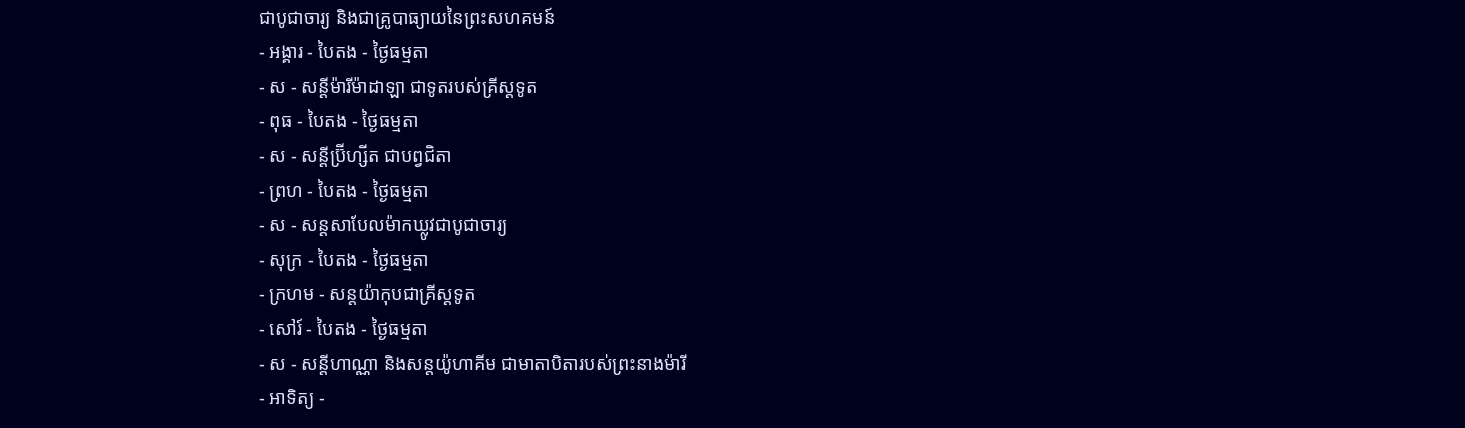ជាបូជាចារ្យ និងជាគ្រូបាធ្យាយនៃព្រះសហគមន៍
- អង្គារ - បៃតង - ថ្ងៃធម្មតា
- ស - សន្ដីម៉ារីម៉ាដាឡា ជាទូតរបស់គ្រីស្ដទូត
- ពុធ - បៃតង - ថ្ងៃធម្មតា
- ស - សន្ដីប្រ៊ីហ្សីត ជាបព្វជិតា
- ព្រហ - បៃតង - ថ្ងៃធម្មតា
- ស - សន្ដសាបែលម៉ាកឃ្លូវជាបូជាចារ្យ
- សុក្រ - បៃតង - ថ្ងៃធម្មតា
- ក្រហម - សន្ដយ៉ាកុបជាគ្រីស្ដទូត
- សៅរ៍ - បៃតង - ថ្ងៃធម្មតា
- ស - សន្ដីហាណ្ណា និងសន្ដយ៉ូហាគីម ជាមាតាបិតារបស់ព្រះនាងម៉ារី
- អាទិត្យ -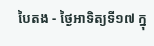បៃតង - ថ្ងៃអាទិត្យទី១៧ ក្នុ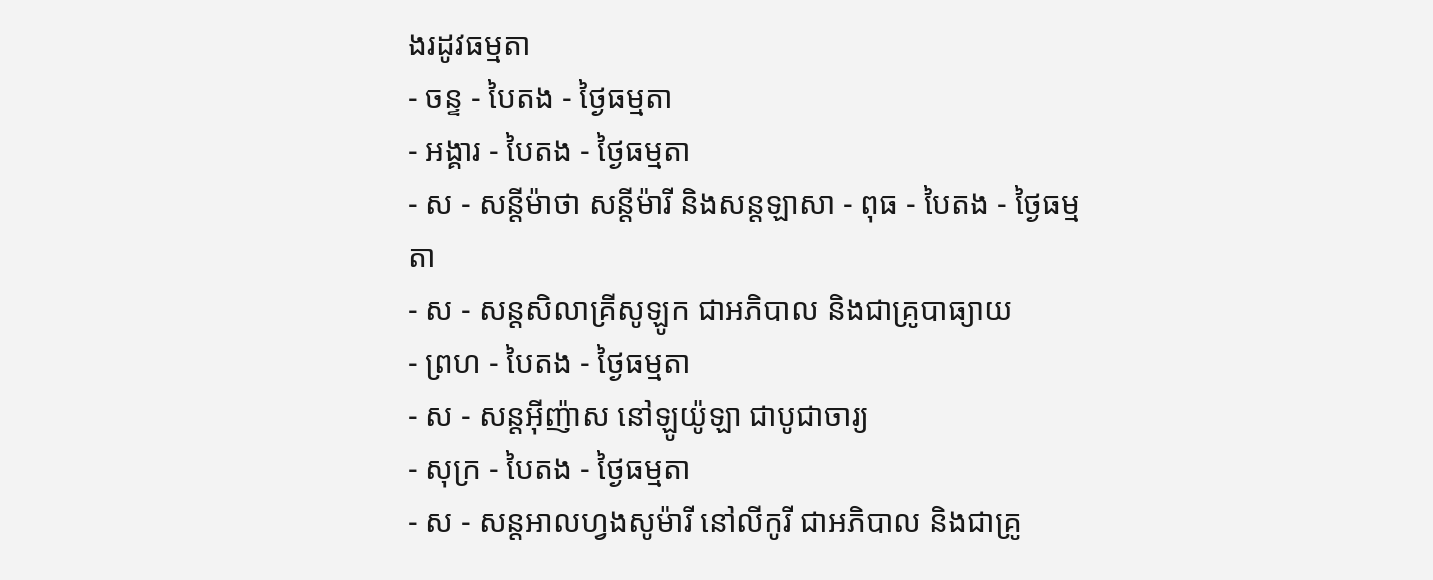ងរដូវធម្មតា
- ចន្ទ - បៃតង - ថ្ងៃធម្មតា
- អង្គារ - បៃតង - ថ្ងៃធម្មតា
- ស - សន្ដីម៉ាថា សន្ដីម៉ារី និងសន្ដឡាសា - ពុធ - បៃតង - ថ្ងៃធម្មតា
- ស - សន្ដសិលាគ្រីសូឡូក ជាអភិបាល និងជាគ្រូបាធ្យាយ
- ព្រហ - បៃតង - ថ្ងៃធម្មតា
- ស - សន្ដអ៊ីញ៉ាស នៅឡូយ៉ូឡា ជាបូជាចារ្យ
- សុក្រ - បៃតង - ថ្ងៃធម្មតា
- ស - សន្ដអាលហ្វងសូម៉ារី នៅលីកូរី ជាអភិបាល និងជាគ្រូ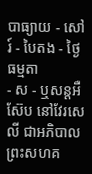បាធ្យាយ - សៅរ៍ - បៃតង - ថ្ងៃធម្មតា
- ស - ឬសន្ដអឺស៊ែប នៅវែរសេលី ជាអភិបាលព្រះសហគ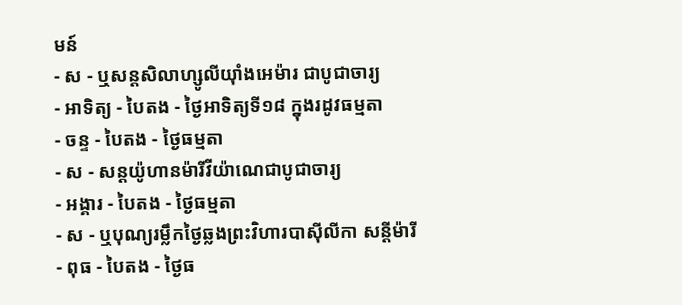មន៍
- ស - ឬសន្ដសិលាហ្សូលីយ៉ាំងអេម៉ារ ជាបូជាចារ្យ
- អាទិត្យ - បៃតង - ថ្ងៃអាទិត្យទី១៨ ក្នុងរដូវធម្មតា
- ចន្ទ - បៃតង - ថ្ងៃធម្មតា
- ស - សន្ដយ៉ូហានម៉ារីវីយ៉ាណេជាបូជាចារ្យ
- អង្គារ - បៃតង - ថ្ងៃធម្មតា
- ស - ឬបុណ្យរម្លឹកថ្ងៃឆ្លងព្រះវិហារបាស៊ីលីកា សន្ដីម៉ារី
- ពុធ - បៃតង - ថ្ងៃធ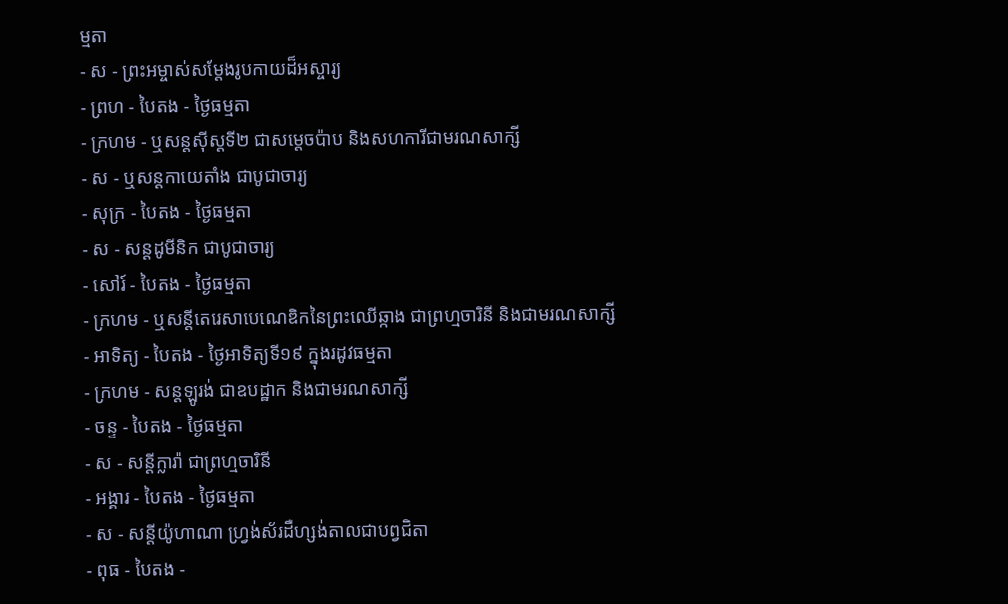ម្មតា
- ស - ព្រះអម្ចាស់សម្ដែងរូបកាយដ៏អស្ចារ្យ
- ព្រហ - បៃតង - ថ្ងៃធម្មតា
- ក្រហម - ឬសន្ដស៊ីស្ដទី២ ជាសម្ដេចប៉ាប និងសហការីជាមរណសាក្សី
- ស - ឬសន្ដកាយេតាំង ជាបូជាចារ្យ
- សុក្រ - បៃតង - ថ្ងៃធម្មតា
- ស - សន្ដដូមីនិក ជាបូជាចារ្យ
- សៅរ៍ - បៃតង - ថ្ងៃធម្មតា
- ក្រហម - ឬសន្ដីតេរេសាបេណេឌិកនៃព្រះឈើឆ្កាង ជាព្រហ្មចារិនី និងជាមរណសាក្សី
- អាទិត្យ - បៃតង - ថ្ងៃអាទិត្យទី១៩ ក្នុងរដូវធម្មតា
- ក្រហម - សន្ដឡូរង់ ជាឧបដ្ឋាក និងជាមរណសាក្សី
- ចន្ទ - បៃតង - ថ្ងៃធម្មតា
- ស - សន្ដីក្លារ៉ា ជាព្រហ្មចារិនី
- អង្គារ - បៃតង - ថ្ងៃធម្មតា
- ស - សន្ដីយ៉ូហាណា ហ្វ្រង់ស័រដឺហ្សង់តាលជាបព្វជិតា
- ពុធ - បៃតង -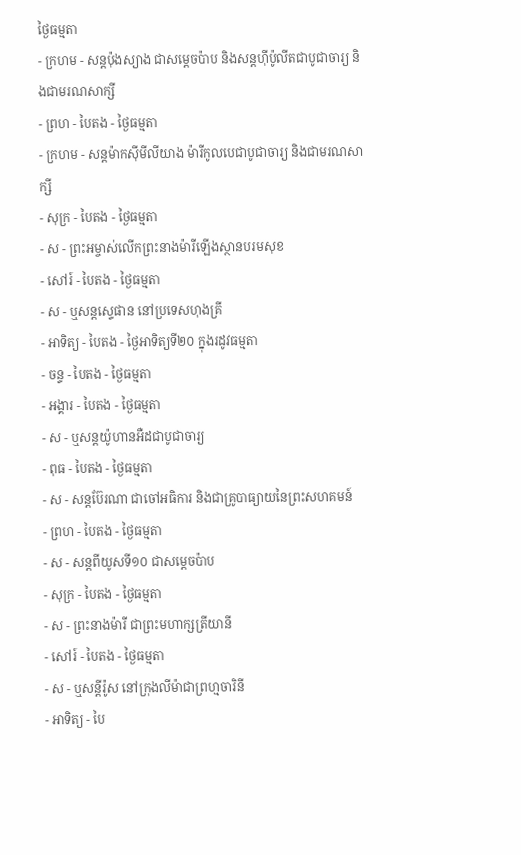ថ្ងៃធម្មតា
- ក្រហម - សន្ដប៉ុងស្យាង ជាសម្ដេចប៉ាប និងសន្ដហ៊ីប៉ូលីតជាបូជាចារ្យ និងជាមរណសាក្សី
- ព្រហ - បៃតង - ថ្ងៃធម្មតា
- ក្រហម - សន្ដម៉ាកស៊ីមីលីយាង ម៉ារីកូលបេជាបូជាចារ្យ និងជាមរណសាក្សី
- សុក្រ - បៃតង - ថ្ងៃធម្មតា
- ស - ព្រះអម្ចាស់លើកព្រះនាងម៉ារីឡើងស្ថានបរមសុខ
- សៅរ៍ - បៃតង - ថ្ងៃធម្មតា
- ស - ឬសន្ដស្ទេផាន នៅប្រទេសហុងគ្រី
- អាទិត្យ - បៃតង - ថ្ងៃអាទិត្យទី២០ ក្នុងរដូវធម្មតា
- ចន្ទ - បៃតង - ថ្ងៃធម្មតា
- អង្គារ - បៃតង - ថ្ងៃធម្មតា
- ស - ឬសន្ដយ៉ូហានអឺដជាបូជាចារ្យ
- ពុធ - បៃតង - ថ្ងៃធម្មតា
- ស - សន្ដប៊ែរណា ជាចៅអធិការ និងជាគ្រូបាធ្យាយនៃព្រះសហគមន៍
- ព្រហ - បៃតង - ថ្ងៃធម្មតា
- ស - សន្ដពីយូសទី១០ ជាសម្ដេចប៉ាប
- សុក្រ - បៃតង - ថ្ងៃធម្មតា
- ស - ព្រះនាងម៉ារី ជាព្រះមហាក្សត្រីយានី
- សៅរ៍ - បៃតង - ថ្ងៃធម្មតា
- ស - ឬសន្ដីរ៉ូស នៅក្រុងលីម៉ាជាព្រហ្មចារិនី
- អាទិត្យ - បៃ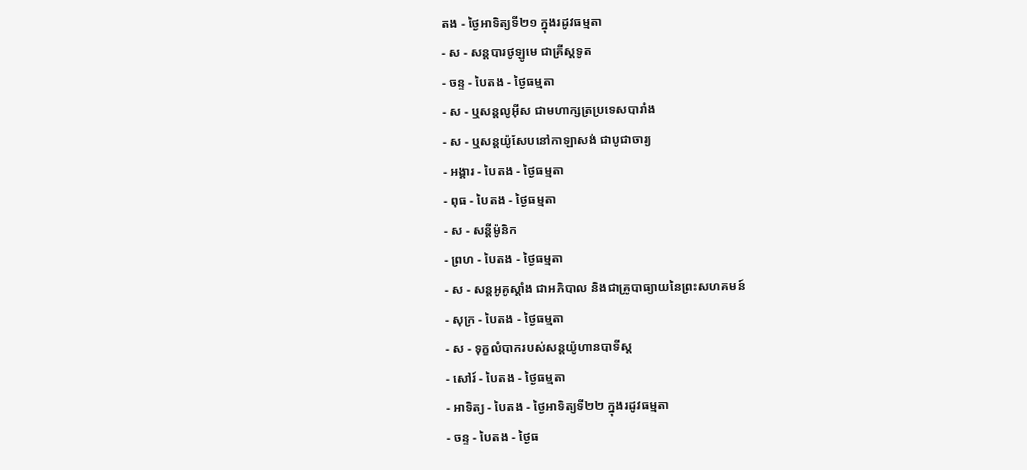តង - ថ្ងៃអាទិត្យទី២១ ក្នុងរដូវធម្មតា
- ស - សន្ដបារថូឡូមេ ជាគ្រីស្ដទូត
- ចន្ទ - បៃតង - ថ្ងៃធម្មតា
- ស - ឬសន្ដលូអ៊ីស ជាមហាក្សត្រប្រទេសបារាំង
- ស - ឬសន្ដយ៉ូសែបនៅកាឡាសង់ ជាបូជាចារ្យ
- អង្គារ - បៃតង - ថ្ងៃធម្មតា
- ពុធ - បៃតង - ថ្ងៃធម្មតា
- ស - សន្ដីម៉ូនិក
- ព្រហ - បៃតង - ថ្ងៃធម្មតា
- ស - សន្ដអូគូស្ដាំង ជាអភិបាល និងជាគ្រូបាធ្យាយនៃព្រះសហគមន៍
- សុក្រ - បៃតង - ថ្ងៃធម្មតា
- ស - ទុក្ខលំបាករបស់សន្ដយ៉ូហានបាទីស្ដ
- សៅរ៍ - បៃតង - ថ្ងៃធម្មតា
- អាទិត្យ - បៃតង - ថ្ងៃអាទិត្យទី២២ ក្នុងរដូវធម្មតា
- ចន្ទ - បៃតង - ថ្ងៃធ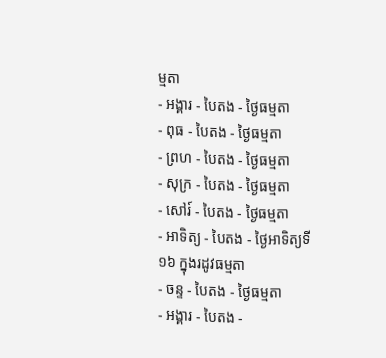ម្មតា
- អង្គារ - បៃតង - ថ្ងៃធម្មតា
- ពុធ - បៃតង - ថ្ងៃធម្មតា
- ព្រហ - បៃតង - ថ្ងៃធម្មតា
- សុក្រ - បៃតង - ថ្ងៃធម្មតា
- សៅរ៍ - បៃតង - ថ្ងៃធម្មតា
- អាទិត្យ - បៃតង - ថ្ងៃអាទិត្យទី១៦ ក្នុងរដូវធម្មតា
- ចន្ទ - បៃតង - ថ្ងៃធម្មតា
- អង្គារ - បៃតង -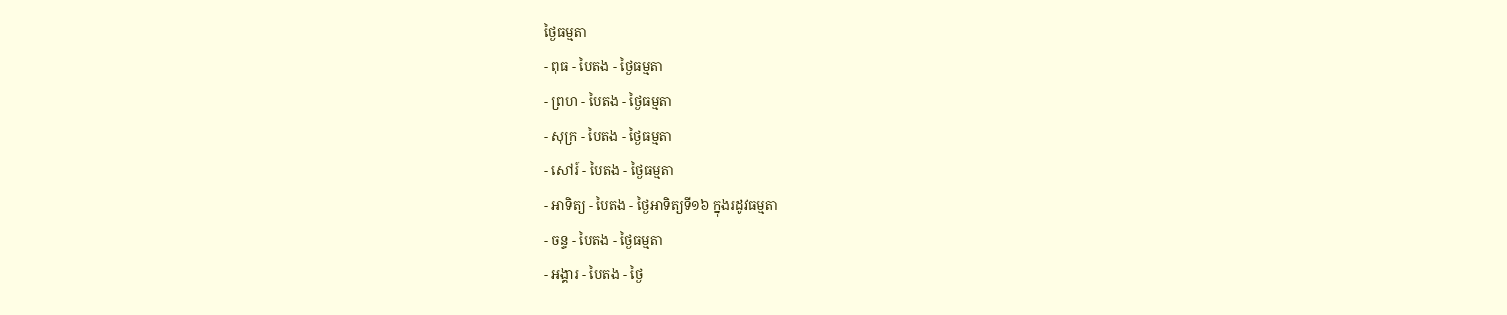ថ្ងៃធម្មតា
- ពុធ - បៃតង - ថ្ងៃធម្មតា
- ព្រហ - បៃតង - ថ្ងៃធម្មតា
- សុក្រ - បៃតង - ថ្ងៃធម្មតា
- សៅរ៍ - បៃតង - ថ្ងៃធម្មតា
- អាទិត្យ - បៃតង - ថ្ងៃអាទិត្យទី១៦ ក្នុងរដូវធម្មតា
- ចន្ទ - បៃតង - ថ្ងៃធម្មតា
- អង្គារ - បៃតង - ថ្ងៃ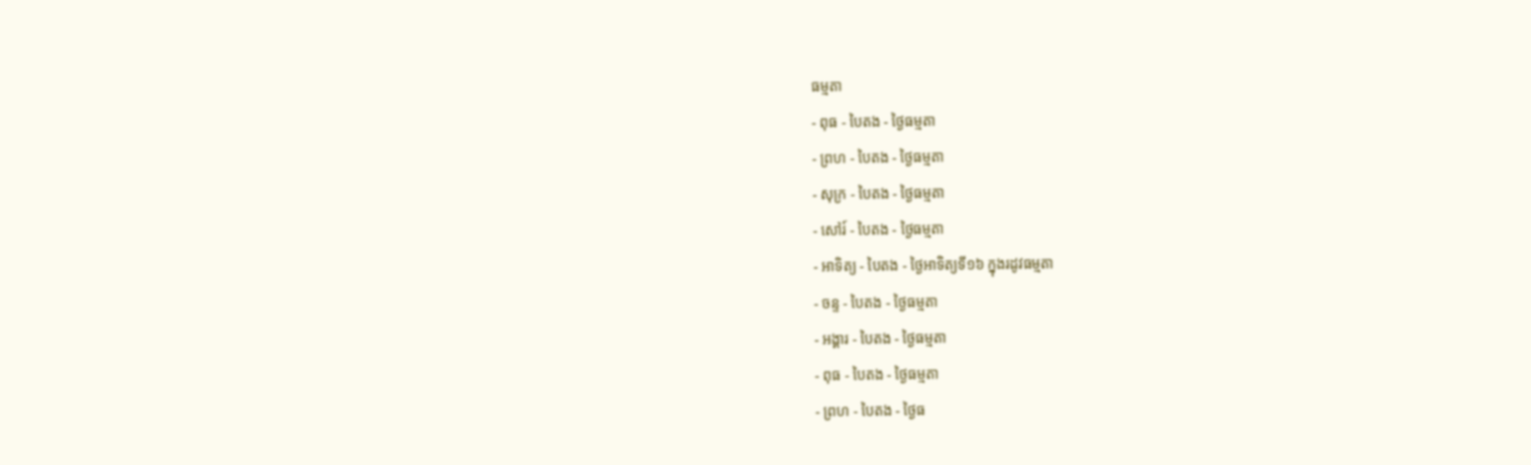ធម្មតា
- ពុធ - បៃតង - ថ្ងៃធម្មតា
- ព្រហ - បៃតង - ថ្ងៃធម្មតា
- សុក្រ - បៃតង - ថ្ងៃធម្មតា
- សៅរ៍ - បៃតង - ថ្ងៃធម្មតា
- អាទិត្យ - បៃតង - ថ្ងៃអាទិត្យទី១៦ ក្នុងរដូវធម្មតា
- ចន្ទ - បៃតង - ថ្ងៃធម្មតា
- អង្គារ - បៃតង - ថ្ងៃធម្មតា
- ពុធ - បៃតង - ថ្ងៃធម្មតា
- ព្រហ - បៃតង - ថ្ងៃធ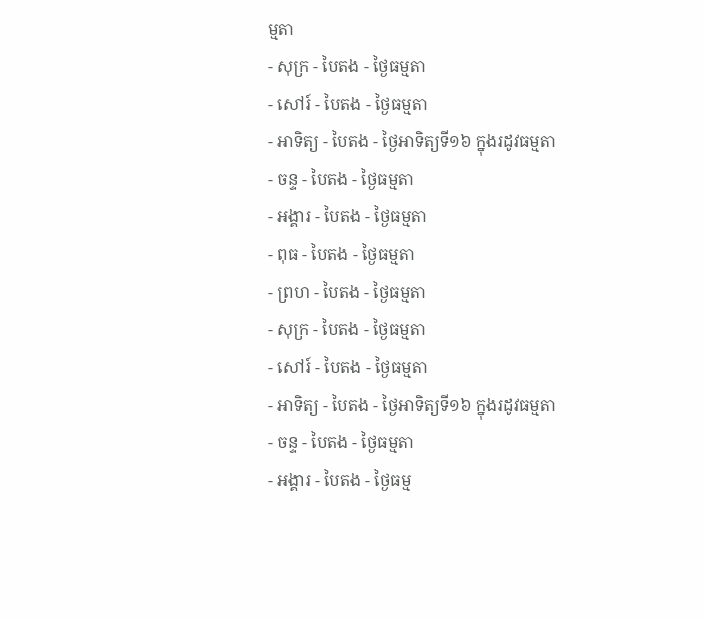ម្មតា
- សុក្រ - បៃតង - ថ្ងៃធម្មតា
- សៅរ៍ - បៃតង - ថ្ងៃធម្មតា
- អាទិត្យ - បៃតង - ថ្ងៃអាទិត្យទី១៦ ក្នុងរដូវធម្មតា
- ចន្ទ - បៃតង - ថ្ងៃធម្មតា
- អង្គារ - បៃតង - ថ្ងៃធម្មតា
- ពុធ - បៃតង - ថ្ងៃធម្មតា
- ព្រហ - បៃតង - ថ្ងៃធម្មតា
- សុក្រ - បៃតង - ថ្ងៃធម្មតា
- សៅរ៍ - បៃតង - ថ្ងៃធម្មតា
- អាទិត្យ - បៃតង - ថ្ងៃអាទិត្យទី១៦ ក្នុងរដូវធម្មតា
- ចន្ទ - បៃតង - ថ្ងៃធម្មតា
- អង្គារ - បៃតង - ថ្ងៃធម្ម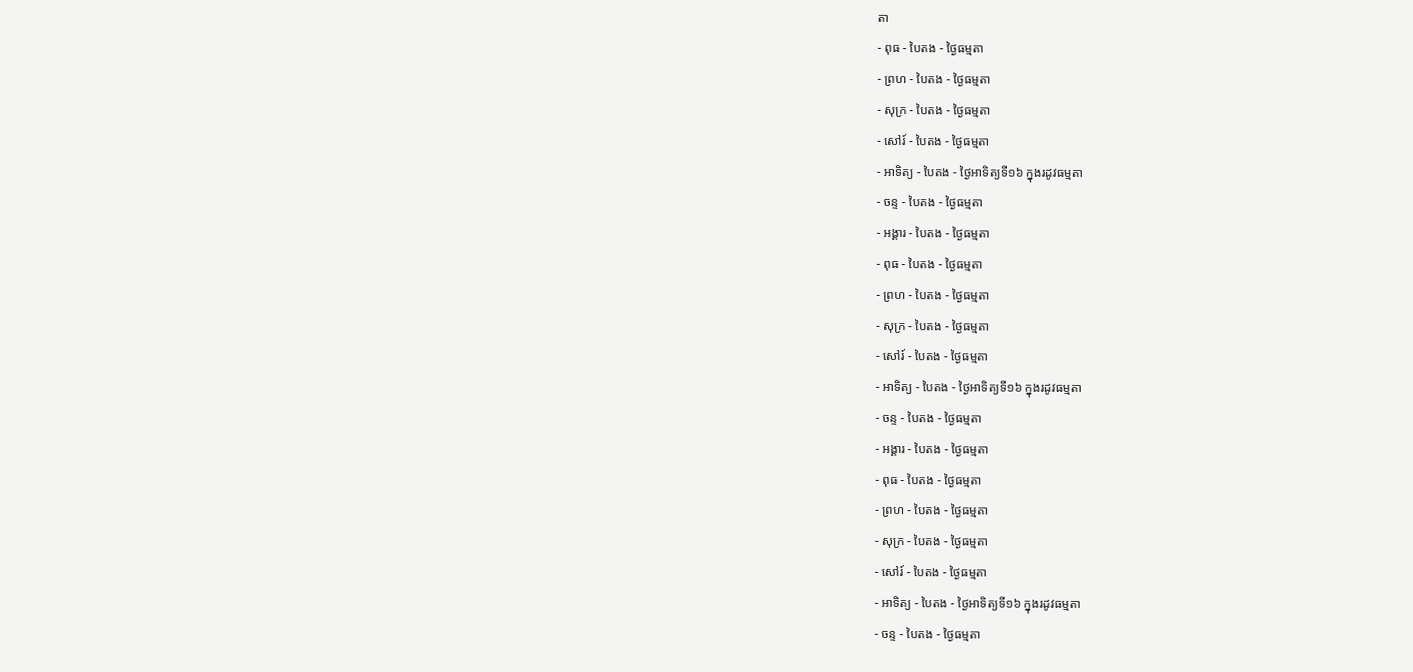តា
- ពុធ - បៃតង - ថ្ងៃធម្មតា
- ព្រហ - បៃតង - ថ្ងៃធម្មតា
- សុក្រ - បៃតង - ថ្ងៃធម្មតា
- សៅរ៍ - បៃតង - ថ្ងៃធម្មតា
- អាទិត្យ - បៃតង - ថ្ងៃអាទិត្យទី១៦ ក្នុងរដូវធម្មតា
- ចន្ទ - បៃតង - ថ្ងៃធម្មតា
- អង្គារ - បៃតង - ថ្ងៃធម្មតា
- ពុធ - បៃតង - ថ្ងៃធម្មតា
- ព្រហ - បៃតង - ថ្ងៃធម្មតា
- សុក្រ - បៃតង - ថ្ងៃធម្មតា
- សៅរ៍ - បៃតង - ថ្ងៃធម្មតា
- អាទិត្យ - បៃតង - ថ្ងៃអាទិត្យទី១៦ ក្នុងរដូវធម្មតា
- ចន្ទ - បៃតង - ថ្ងៃធម្មតា
- អង្គារ - បៃតង - ថ្ងៃធម្មតា
- ពុធ - បៃតង - ថ្ងៃធម្មតា
- ព្រហ - បៃតង - ថ្ងៃធម្មតា
- សុក្រ - បៃតង - ថ្ងៃធម្មតា
- សៅរ៍ - បៃតង - ថ្ងៃធម្មតា
- អាទិត្យ - បៃតង - ថ្ងៃអាទិត្យទី១៦ ក្នុងរដូវធម្មតា
- ចន្ទ - បៃតង - ថ្ងៃធម្មតា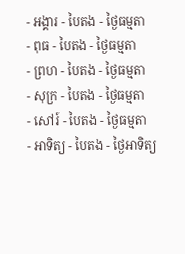- អង្គារ - បៃតង - ថ្ងៃធម្មតា
- ពុធ - បៃតង - ថ្ងៃធម្មតា
- ព្រហ - បៃតង - ថ្ងៃធម្មតា
- សុក្រ - បៃតង - ថ្ងៃធម្មតា
- សៅរ៍ - បៃតង - ថ្ងៃធម្មតា
- អាទិត្យ - បៃតង - ថ្ងៃអាទិត្យ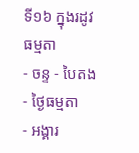ទី១៦ ក្នុងរដូវធម្មតា
- ចន្ទ - បៃតង - ថ្ងៃធម្មតា
- អង្គារ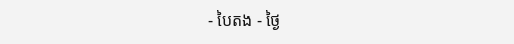- បៃតង - ថ្ងៃ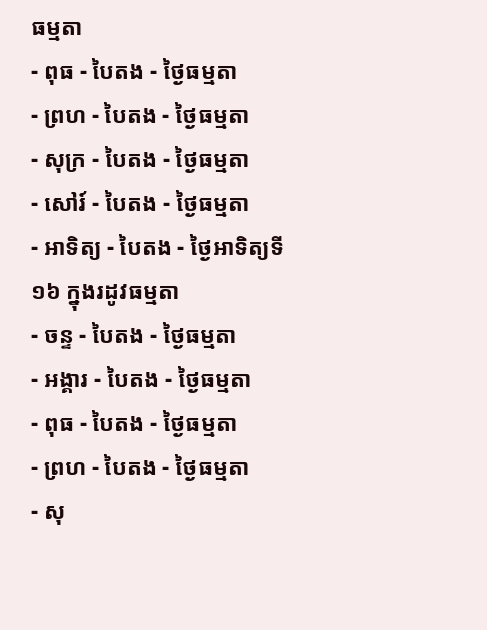ធម្មតា
- ពុធ - បៃតង - ថ្ងៃធម្មតា
- ព្រហ - បៃតង - ថ្ងៃធម្មតា
- សុក្រ - បៃតង - ថ្ងៃធម្មតា
- សៅរ៍ - បៃតង - ថ្ងៃធម្មតា
- អាទិត្យ - បៃតង - ថ្ងៃអាទិត្យទី១៦ ក្នុងរដូវធម្មតា
- ចន្ទ - បៃតង - ថ្ងៃធម្មតា
- អង្គារ - បៃតង - ថ្ងៃធម្មតា
- ពុធ - បៃតង - ថ្ងៃធម្មតា
- ព្រហ - បៃតង - ថ្ងៃធម្មតា
- សុ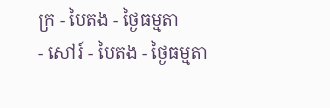ក្រ - បៃតង - ថ្ងៃធម្មតា
- សៅរ៍ - បៃតង - ថ្ងៃធម្មតា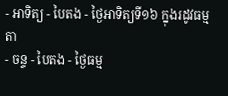- អាទិត្យ - បៃតង - ថ្ងៃអាទិត្យទី១៦ ក្នុងរដូវធម្មតា
- ចន្ទ - បៃតង - ថ្ងៃធម្ម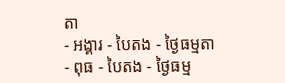តា
- អង្គារ - បៃតង - ថ្ងៃធម្មតា
- ពុធ - បៃតង - ថ្ងៃធម្ម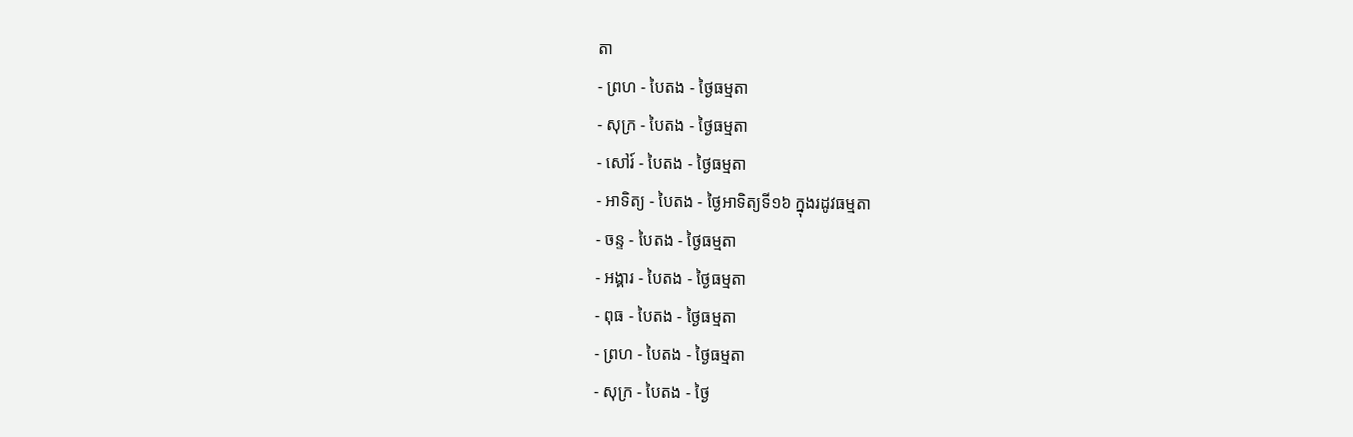តា
- ព្រហ - បៃតង - ថ្ងៃធម្មតា
- សុក្រ - បៃតង - ថ្ងៃធម្មតា
- សៅរ៍ - បៃតង - ថ្ងៃធម្មតា
- អាទិត្យ - បៃតង - ថ្ងៃអាទិត្យទី១៦ ក្នុងរដូវធម្មតា
- ចន្ទ - បៃតង - ថ្ងៃធម្មតា
- អង្គារ - បៃតង - ថ្ងៃធម្មតា
- ពុធ - បៃតង - ថ្ងៃធម្មតា
- ព្រហ - បៃតង - ថ្ងៃធម្មតា
- សុក្រ - បៃតង - ថ្ងៃ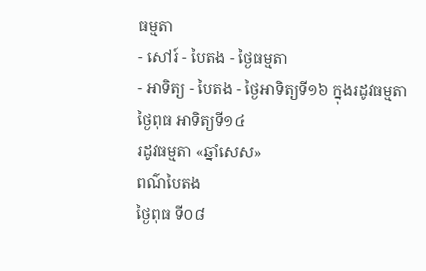ធម្មតា
- សៅរ៍ - បៃតង - ថ្ងៃធម្មតា
- អាទិត្យ - បៃតង - ថ្ងៃអាទិត្យទី១៦ ក្នុងរដូវធម្មតា
ថ្ងៃពុធ អាទិត្យទី១៤
រដូវធម្មតា «ឆ្នាំសេស»
ពណ៌បៃតង
ថ្ងៃពុធ ទី០៨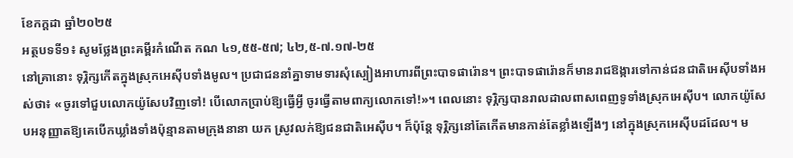ខែកក្ដដា ឆ្នាំ២០២៥
អត្ថបទទី១៖ សូមថ្លែងព្រះគម្ពីរកំណើត កណ ៤១,៥៥-៥៧; ៤២,៥-៧.១៧-២៥
នៅគ្រានោះ ទុរ្ភិក្សកើតក្នុងស្រុកអេស៊ីបទាំងមូល។ ប្រជាជននាំគ្នាទាមទារសុំស្បៀងអាហារពីព្រះបាទផារ៉ោន។ ព្រះបាទផារ៉ោនក៏មានរាជឱង្ការទៅកាន់ជនជាតិអេស៊ីបទាំងអស់ថា៖ «ចូរទៅជួបលោកយ៉ូសែបវិញទៅ! បើលោកប្រាប់ឱ្យធ្វើអ្វី ចូរធ្វើតាមពាក្យលោកទៅ!»។ ពេលនោះ ទុរ្ភិក្សបានរាលដាលពាសពេញទូទាំងស្រុកអេស៊ីប។ លោកយ៉ូសែបអនុញ្ញាតឱ្យគេបើកឃ្លាំងទាំងប៉ុន្មានតាមក្រុងនានា យក ស្រូវលក់ឱ្យជនជាតិអេស៊ីប។ ក៏ប៉ុន្តែ ទុរ្ភិក្សនៅតែកើតមានកាន់តែខ្លាំងឡើងៗ នៅក្នុងស្រុកអេស៊ីបដដែល។ ម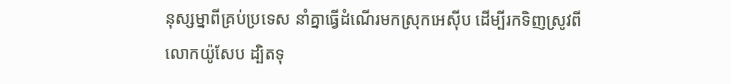នុស្សម្នាពីគ្រប់ប្រទេស នាំគ្នាធ្វើដំណើរមកស្រុកអេស៊ីប ដើម្បីរកទិញស្រូវពីលោកយ៉ូសែប ដ្បិតទុ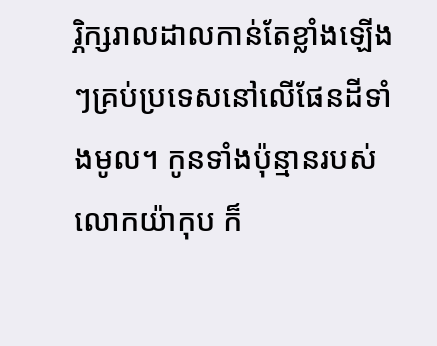រ្ភិក្សរាលដាលកាន់តែខ្លាំងឡើងៗគ្រប់ប្រទេសនៅលើផែនដីទាំងមូល។ កូនទាំងប៉ុន្មានរបស់លោកយ៉ាកុប ក៏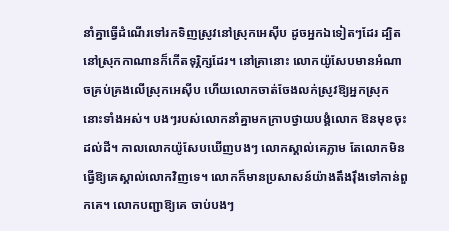នាំគ្នាធ្វើដំណើរទៅរកទិញស្រូវនៅស្រុកអេស៊ីប ដូចអ្នកឯទៀតៗដែរ ដ្បិតនៅស្រុកកាណានក៏កើតទុរ្ភិក្សដែរ។ នៅគ្រានោះ លោកយ៉ូសែបមានអំណាចគ្រប់គ្រងលើស្រុកអេស៊ីប ហើយលោកចាត់ចែងលក់ស្រូវឱ្យអ្នកស្រុកនោះទាំងអស់។ បងៗរបស់លោកនាំគ្នាមកក្រាបថ្វាយបង្គំលោក ឱនមុខចុះដល់ដី។ កាលលោកយ៉ូសែបឃើញបងៗ លោកស្គាល់គេភ្លាម តែលោកមិនធ្វើឱ្យគេស្គាល់លោកវិញទេ។ លោកក៏មានប្រសាសន៍យ៉ាងតឹងរ៉ឹងទៅកាន់ពួកគេ។ លោកបញ្ជាឱ្យគេ ចាប់បងៗ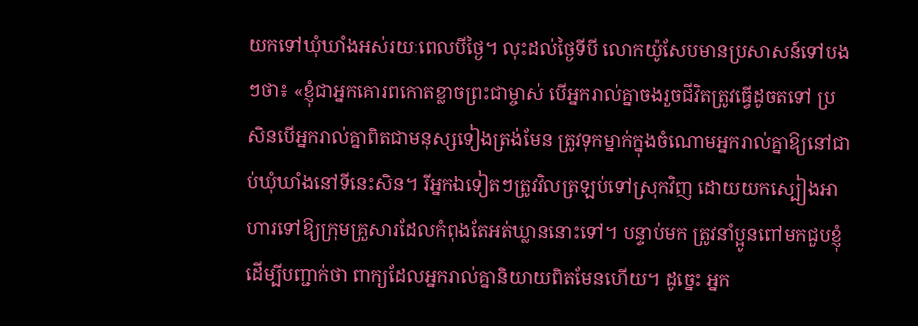យកទៅឃុំឃាំងអស់រយៈពេលបីថ្ងៃ។ លុះដល់ថ្ងៃទីបី លោកយ៉ូសែបមានប្រសាសន៍ទៅបងៗថា៖ «ខ្ញុំជាអ្នកគោរពកោតខ្លាចព្រះជាម្ចាស់ បើអ្នករាល់គ្នាចងរួចជីវិតត្រូវធ្វើដូចតទៅ ប្រសិនបើអ្នករាល់គ្នាពិតជាមនុស្សទៀងត្រង់មែន ត្រូវទុកម្នាក់ក្នុងចំណោមអ្នករាល់គ្នាឱ្យនៅជាប់ឃុំឃាំងនៅទីនេះសិន។ រីអ្នកឯទៀតៗត្រូវវិលត្រឡប់ទៅស្រុកវិញ ដោយយកស្បៀងអាហារទៅឱ្យក្រុមគ្រួសារដែលកំពុងតែអត់ឃ្លាននោះទៅ។ បន្ទាប់មក ត្រូវនាំប្អូនពៅមកជួបខ្ញុំ ដើម្បីបញ្ជាក់ថា ពាក្យដែលអ្នករាល់គ្នានិយាយពិតមែនហើយ។ ដូច្នេះ អ្នក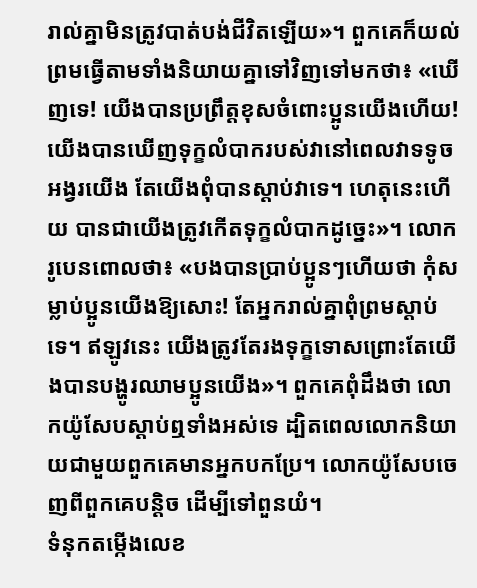រាល់គ្នាមិនត្រូវបាត់បង់ជីវិតឡើយ»។ ពួកគេក៏យល់ព្រមធ្វើតាមទាំងនិយាយគ្នាទៅវិញទៅមកថា៖ «ឃើញទេ! យើងបានប្រព្រឹត្ដខុសចំពោះប្អូនយើងហើយ! យើងបានឃើញទុក្ខលំបាករបស់វានៅពេលវាទទូចអង្វរយើង តែយើងពុំបានស្តាប់វាទេ។ ហេតុនេះហើយ បានជាយើងត្រូវកើតទុក្ខលំបាកដូច្នេះ»។ លោករូបេនពោលថា៖ «បងបានប្រាប់ប្អូនៗហើយថា កុំសម្លាប់ប្អូនយើងឱ្យសោះ! តែអ្នករាល់គ្នាពុំព្រមស្តាប់ទេ។ ឥឡូវនេះ យើងត្រូវតែរងទុក្ខទោសព្រោះតែយើងបានបង្ហូរឈាមប្អូនយើង»។ ពួកគេពុំដឹងថា លោកយ៉ូសែបស្តាប់ឮទាំងអស់ទេ ដ្បិតពេលលោកនិយាយជាមួយពួកគេមានអ្នកបកប្រែ។ លោកយ៉ូសែបចេញពីពួកគេបន្តិច ដើម្បីទៅពួនយំ។
ទំនុកតម្កើងលេខ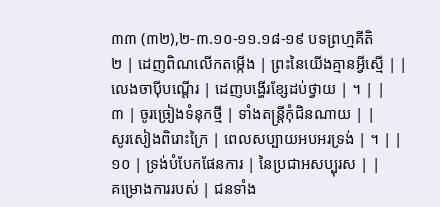៣៣ (៣២),២-៣.១០-១១.១៨-១៩ បទព្រហ្មគីតិ
២ | ដេញពិណលើកតម្កើង | ព្រះនៃយើងគ្មានអ្វីស្មើ | |
លេងចាប៉ីបណ្តើរ | ដេញបង្ហើរខ្សែដប់ថ្វាយ | ។ | |
៣ | ចូរច្រៀងទំនុកថ្មី | ទាំងតន្រ្តីកុំជិនណាយ | |
សូរសៀងពិរោះក្រៃ | ពេលសប្បាយអបអរទ្រង់ | ។ | |
១០ | ទ្រង់បំបែកផែនការ | នៃប្រជាអសប្បុរស | |
គម្រោងការរបស់ | ជនទាំង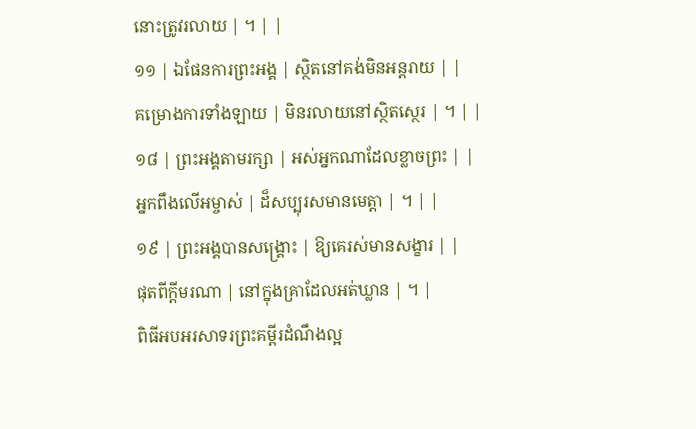នោះត្រូវរលាយ | ។ | |
១១ | ឯផែនការព្រះអង្គ | ស្ថិតនៅគង់មិនអន្តរាយ | |
គម្រោងការទាំងឡាយ | មិនរលាយនៅស្ថិតស្ថេរ | ។ | |
១៨ | ព្រះអង្គតាមរក្សា | អស់អ្នកណាដែលខ្លាចព្រះ | |
អ្នកពឹងលើអម្ចាស់ | ដ៏សប្បុរសមានមេត្តា | ។ | |
១៩ | ព្រះអង្គបានសង្គ្រោះ | ឱ្យគេរស់មានសង្ខារ | |
ផុតពីក្តីមរណា | នៅក្នុងគ្រាដែលអត់ឃ្លាន | ។ |
ពិធីអបអរសាទរព្រះគម្ពីរដំណឹងល្អ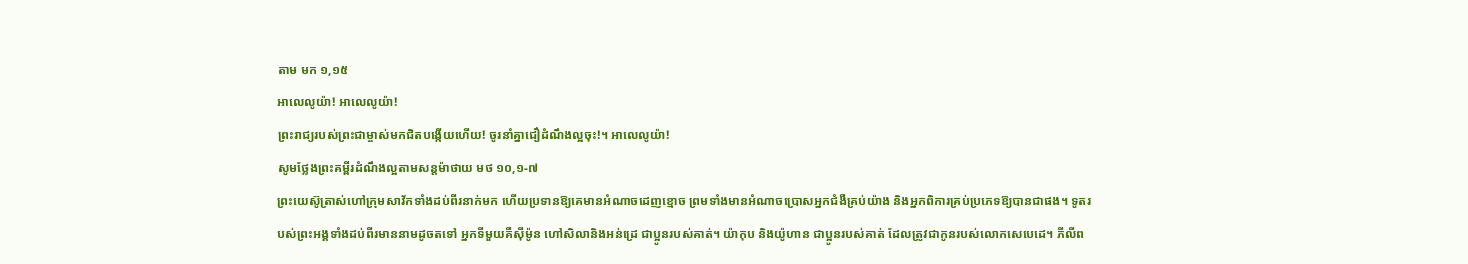តាម មក ១,១៥
អាលេលូយ៉ា! អាលេលូយ៉ា!
ព្រះរាជ្យរបស់ព្រះជាម្ចាស់មកជិតបង្កើយហើយ! ចូរនាំគ្នាជឿដំណឹងល្អចុះ!។ អាលេលូយ៉ា!
សូមថ្លែងព្រះគម្ពីរដំណឹងល្អតាមសន្តម៉ាថាយ មថ ១០,១-៧
ព្រះយេស៊ូត្រាស់ហៅក្រុមសាវ័កទាំងដប់ពីរនាក់មក ហើយប្រទានឱ្យគេមានអំណាចដេញខ្មោច ព្រមទាំងមានអំណាចប្រោសអ្នកជំងឺគ្រប់យ៉ាង និងអ្នកពិការគ្រប់ប្រភេទឱ្យបានជាផង។ ទូតរបស់ព្រះអង្គទាំងដប់ពីរមាននាមដូចតទៅ អ្នកទីមួយគឺស៊ីម៉ូន ហៅសិលានិងអន់ដ្រេ ជាប្អូនរបស់គាត់។ យ៉ាកុប និងយ៉ូហាន ជាប្អូនរបស់គាត់ ដែលត្រូវជាកូនរបស់លោកសេបេដេ។ ភីលីព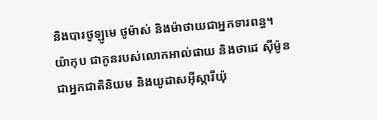និងបារថូឡូមេ ថូម៉ាស់ និងម៉ាថាយជាអ្នកទារពន្ធ។ យ៉ាកុប ជាកូនរបស់លោកអាល់ផាយ និងថាដេ ស៊ីម៉ូនជាអ្នកជាតិនិយម និងយូដាសអ៊ីស្ការីយ៉ុ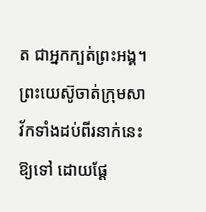ត ជាអ្នកក្បត់ព្រះអង្គ។ ព្រះយេស៊ូចាត់ក្រុមសាវ័កទាំងដប់ពីរនាក់នេះឱ្យទៅ ដោយផ្ដែ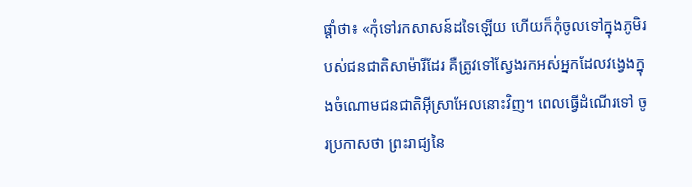ផ្ដាំថា៖ «កុំទៅរកសាសន៍ដទៃឡើយ ហើយក៏កុំចូលទៅក្នុងភូមិរបស់ជនជាតិសាម៉ារីដែរ គឺត្រូវទៅស្វែងរកអស់អ្នកដែលវង្វេងក្នុងចំណោមជនជាតិអ៊ីស្រាអែលនោះវិញ។ ពេលធ្វើដំណើរទៅ ចូរប្រកាសថា ព្រះរាជ្យនៃ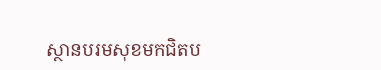ស្ថានបរមសុខមកជិតប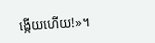ង្កើយហើយ!»។